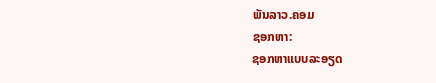ພັນລາວ.ຄອມ
ຊອກຫາ:
ຊອກຫາແບບລະອຽດ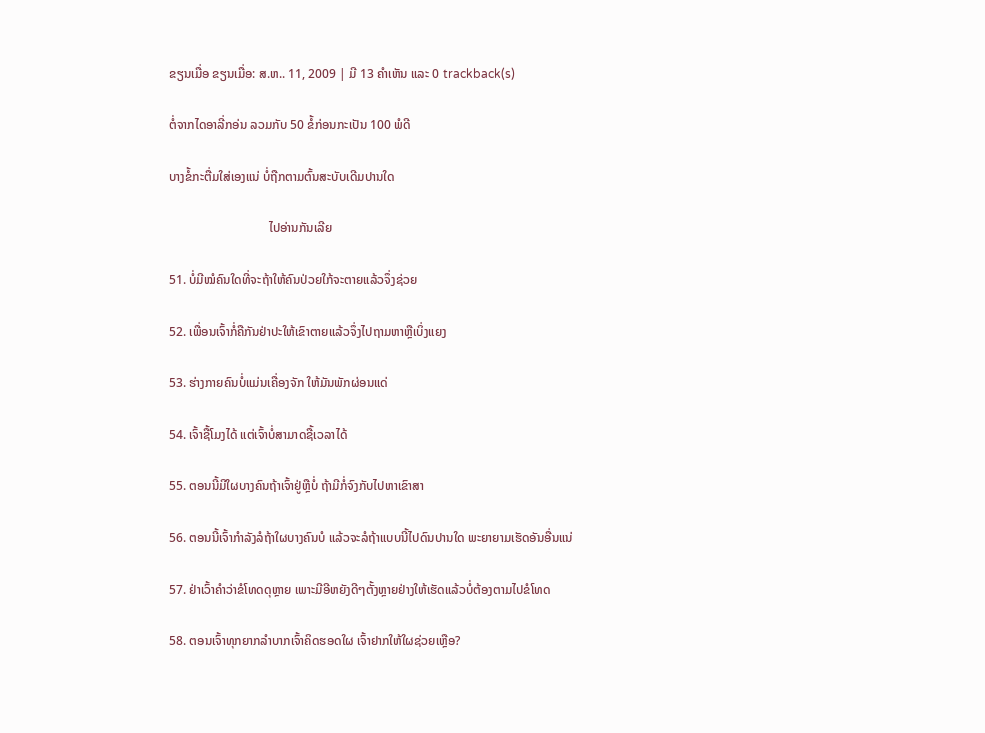ຂຽນເມື່ອ ຂຽນເມື່ອ: ສ.ຫ.. 11, 2009 | ມີ 13 ຄຳເຫັນ ແລະ 0 trackback(s)

ຕໍ່ຈາກໄດອາລີ່ກອ່ນ ລວມກັບ 50 ຂໍ້ກ່ອນກະເປັນ 100 ພໍດີ

ບາງຂໍ້ກະຕື່ມໃສ່ເອງແນ່ ບໍ່ຖືກຕາມຕົ້ນສະບັບເດີມປານໃດ

                                ໄປອ່ານກັນເລີຍ

51. ບໍ່ມີໝໍຄົນໃດທີ່ຈະຖ້າໃຫ້ຄົນປ່ວຍໃກ້ຈະຕາຍແລ້ວຈຶ່ງຊ່ວຍ

52. ເພື່ອນເຈົ້າກໍ່ຄືກັນຢ່າປະໃຫ້ເຂົາຕາຍແລ້ວຈຶ່ງໄປຖາມຫາຫຼືເບິ່ງແຍງ

53. ຮ່າງກາຍຄົນບໍ່ແມ່ນເຄື່ອງຈັກ ໃຫ້ມັນພັກຜ່ອນແດ່

54. ເຈົ້າຊື້ໂມງໄດ້ ແຕ່ເຈົ້າບໍ່ສາມາດຊື້ເວລາໄດ້

55. ຕອນນີ້ມີໃຜບາງຄົນຖ້າເຈົ້າຢູ່ຫຼືບໍ່ ຖ້າມີກໍ່ຈົງກັບໄປຫາເຂົາສາ

56. ຕອນນີ້ເຈົ້າກຳລັງລໍຖ້າໃຜບາງຄົນບໍ ແລ້ວຈະລໍຖ້າແບບນີ້ໄປດົນປານໃດ ພະຍາຍາມເຮັດອັນອື່ນແນ່

57. ຢ່າເວົ້າຄຳວ່າຂໍໂທດດຸຫຼາຍ ເພາະມີອີຫຍັງດີໆຕັ້ງຫຼາຍຢ່າງໃຫ້ເຮັດແລ້ວບໍ່ຕ້ອງຕາມໄປຂໍໂທດ

58. ຕອນເຈົ້າທຸກຍາກລຳບາກເຈົ້າຄິດຮອດໃຜ ເຈົ້າຢາກໃຫ້ໃຜຊ່ວຍເຫຼືອ?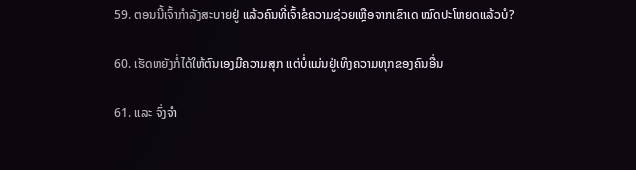59. ຕອນນີ້ເຈົ້າກຳລັງສະບາຍຢູ່ ແລ້ວຄົນທີ່ເຈົ້າຂໍຄວາມຊ່ວຍເຫຼືອຈາກເຂົາເດ ໝົດປະໂຫຍດແລ້ວບໍ?

60. ເຮັດຫຍັງກໍ່ໄດ້ໃຫ້ຕົນເອງມີຄວາມສຸກ ແຕ່ບໍ່ແມ່ນຢູ່ເທິງຄວາມທຸກຂອງຄົນອື່ນ

61. ແລະ ຈົ່ງຈຳ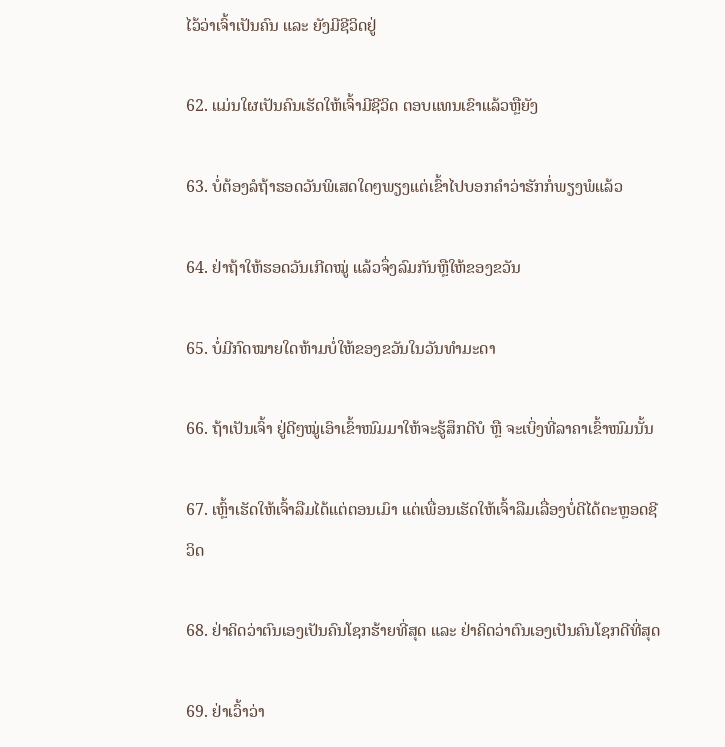ໄວ້ວ່າເຈົ້າເປັນຄົນ ແລະ ຍັງມີຊີວິດຢູ່

62. ແມ່ນໃຜເປັນຄົນເຮັດໃຫ້ເຈົ້າມີຊີວິດ ຕອບແທນເຂົາແລ້ວຫຼືຍັງ

63. ບໍ່ຕ້ອງລໍຖ້າຮອດວັນພິເສດໃດໆພຽງແຕ່ເຂົ້າໄປບອກຄຳວ່າຮັກກໍ່ພຽງພໍແລ້ວ

64. ຢ່າຖ້າໃຫ້ຮອດວັນເກີດໝູ່ ແລ້ວຈຶ່ງລົມກັນຫຼືໃຫ້ຂອງຂວັນ

65. ບໍ່ມີກົດໝາຍໃດຫ້າມບໍ່ໃຫ້ຂອງຂວັນໃນວັນທຳມະດາ

66. ຖ້າເປັນເຈົ້າ ຢູ່ດີໆໝູ່ເອົາເຂົ້າໜົມມາໃຫ້ຈະຮູ້ສຶກດີບໍ ຫຼື ຈະເບິ່ງທີ່ລາຄາເຂົ້າໜົມນັ້ນ

67. ເຫຼົ້າເຮັດໃຫ້ເຈົ້າລືມໄດ້ແຕ່ຕອນເມົາ ແຕ່ເພື່ອນເຮັດໃຫ້ເຈົ້າລືມເລື່ອງບໍ່ດີໄດ້ຕະຫຼອດຊີວິດ

68. ຢ່າຄິດວ່າຕົນເອງເປັນຄົນໂຊກຮ້າຍທີ່ສຸດ ແລະ ຢ່າຄິດວ່າຕົນເອງເປັນຄົນໂຊກດີທີ່ສຸດ

69. ຢ່າເວົ້າວ່າ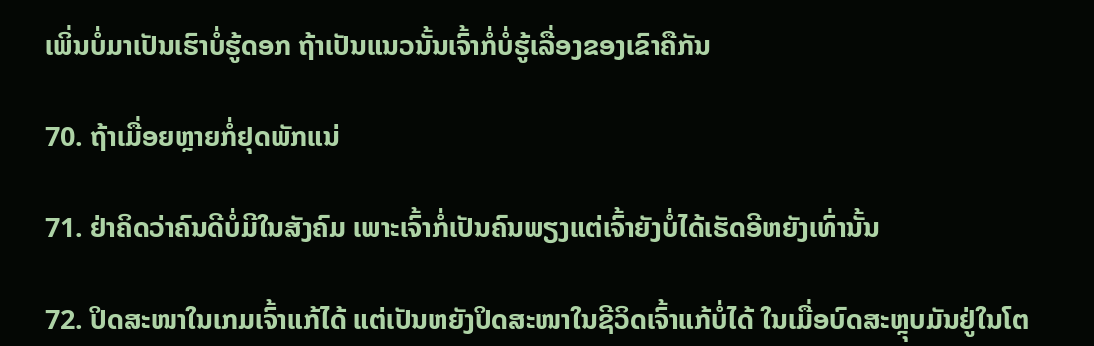ເພິ່ນບໍ່ມາເປັນເຮົາບໍ່ຮູ້ດອກ ຖ້າເປັນແນວນັ້ນເຈົ້າກໍ່ບໍ່ຮູ້ເລື່ອງຂອງເຂົາຄືກັນ

70. ຖ້າເມື່ອຍຫຼາຍກໍ່ຢຸດພັກແນ່

71. ຢ່າຄິດວ່າຄົນດີບໍ່ມີໃນສັງຄົມ ເພາະເຈົ້າກໍ່ເປັນຄົນພຽງແຕ່ເຈົ້າຍັງບໍ່ໄດ້ເຮັດອີຫຍັງເທົ່ານັ້ນ

72. ປິດສະໜາໃນເກມເຈົ້າແກ້ໄດ້ ແຕ່ເປັນຫຍັງປິດສະໜາໃນຊີວິດເຈົ້າແກ້ບໍ່ໄດ້ ໃນເມື່ອບົດສະຫຼຸບມັນຢູ່ໃນໂຕ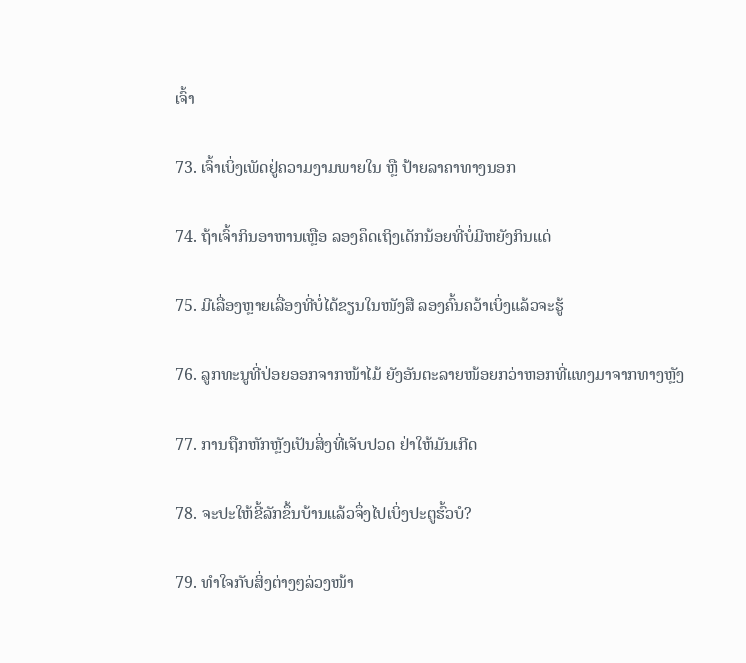ເຈົ້າ

73. ເຈົ້າເບິ່ງເພັດຢູ່ຄວາມງາມພາຍໃນ ຫຼື ປ້າຍລາຄາທາງນອກ

74. ຖ້າເຈົ້າກິນອາຫານເຫຼືອ ລອງຄຶດເຖິງເດັກນ້ອຍທີ່ບໍ່ມີຫຍັງກິນແດ່

75. ມີເລື່ອງຫຼາຍເລື່ອງທີ່ບໍ່ໄດ້ຂຽນໃນໜັງສື ລອງຄົ້ນຄວ້າເບິ່ງແລ້ວຈະຮູ້

76. ລູກທະນູທີ່ປ່ອຍອອກຈາກໜ້າໄມ້ ຍັງອັນຕະລາຍໜ້ອຍກວ່າຫອກທີ່ແທງມາຈາກທາງຫຼັງ

77. ການຖືກຫັກຫຼັງເປັນສິ່ງທີ່ເຈັບປວດ ຢ່າໃຫ້ມັນເກີດ

78. ຈະປະໃຫ້ຂີ້ລັກຂຶ້ນບ້ານແລ້ວຈຶ່ງໄປເບິ່ງປະຕູຮົ້ວບໍ?

79. ທຳໃຈກັບສິ່ງຕ່າງໆລ່ວງໜ້າ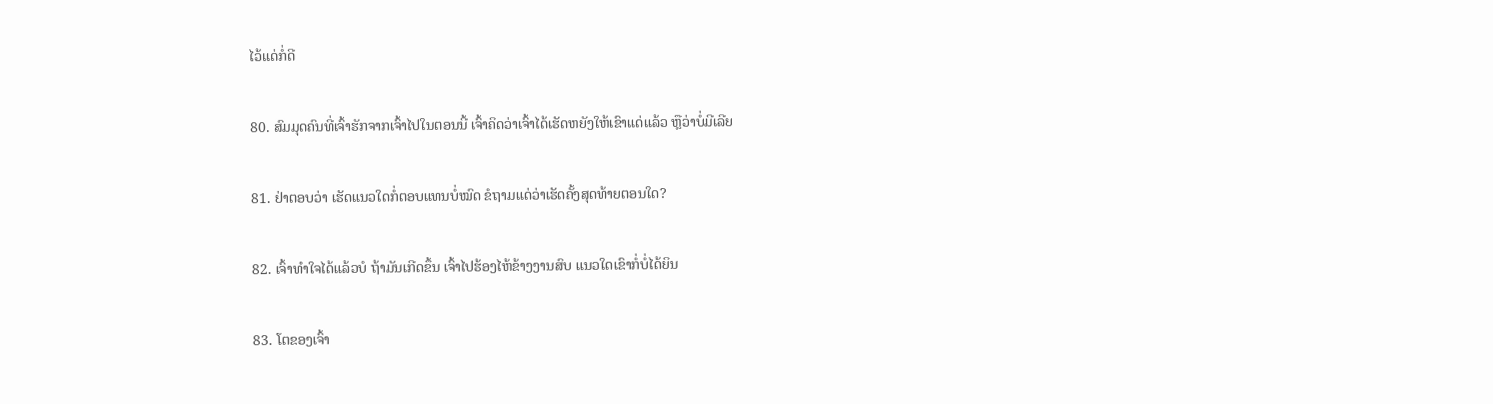ໄວ້ແດ່ກໍ່ດີ

80. ສົມມຸດຄົນທີ່ເຈົ້າຮັກຈາກເຈົ້າໄປໃນຕອນນີ້ ເຈົ້າຄິດວ່າເຈົ້າໄດ້ເຮັດຫຍັງໃຫ້ເຂົາແດ່ແລ້ວ ຫຼືວ່າບໍ່ມີເລີຍ

81. ຢ່າຕອບວ່າ ເຮັດແນວໃດກໍ່ຕອບແທນບໍ່ໝົດ ຂໍຖາມແດ່ວ່າເຮັດຄັ້ງສຸດທ້າຍຕອນໃດ?

82. ເຈົ້າທຳໃຈໄດ້ແລ້ວບໍ ຖ້າມັນເກີດຂຶ້ນ ເຈົ້າໄປຮ້ອງໄຫ້ຂ້າງງານສົບ ແນວໃດເຂົາກໍ່ບໍ່ໄດ້ຍິນ

83. ໂຕຂອງເຈົ້າ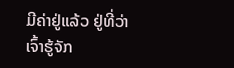ມີຄ່າຢູ່ແລ້ວ ຢູ່ທີ່ວ່າເຈົ້າຮູ້ຈັກ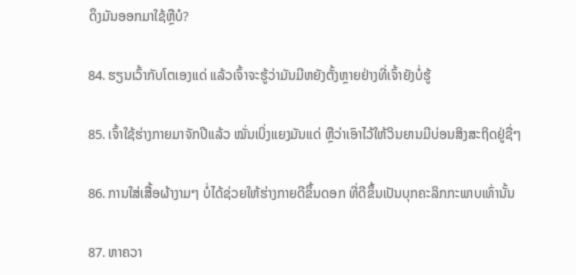ດຶງມັນອອກມາໃຊ້ຫຼືບໍ?

84. ຮຽນເວົ້າກັບໂຕເອງແດ່ ແລ້ວເຈົ້າຈະຮູ້ວ່າມັນມີຫຍັງຕັ້ງຫຼາຍຢ່າງທີ່ເຈົ້າຍັງບໍ່ຮູ້

85. ເຈົ້າໃຊ້ຮ່າງກາຍມາຈັກປີແລ້ວ ໝັ່ນເບິ່ງແຍງມັນແດ່ ຫຼືວ່າເອົາໄວ້ໃຫ້ວິນຍານມີບ່ອນສິງສະຖິດຢູ່ຊື່ໆ

86. ການໃສ່ເສື້ອຜ້າງາມໆ ບໍ່ໄດ້ຊ່ວຍໃຫ້ຮ່າງກາຍດີຂຶ້ນດອກ ທີ່ດີຂຶ້ນເປັນບຸກຄະລິກກະພາບເທົ່ານັ້ນ

87. ຫາຄວາ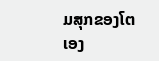ມສຸກຂອງໂຕເອງ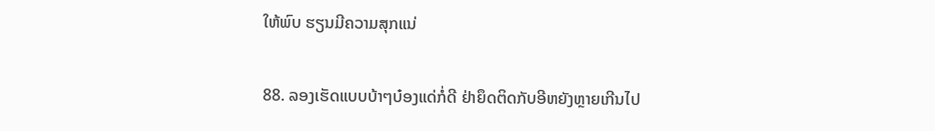ໃຫ້ພົບ ຮຽນມີຄວາມສຸກແນ່

88. ລອງເຮັດແບບບ້າໆບ໋ອງແດ່ກໍ່ດີ ຢ່າຍຶດຕິດກັບອີຫຍັງຫຼາຍເກີນໄປ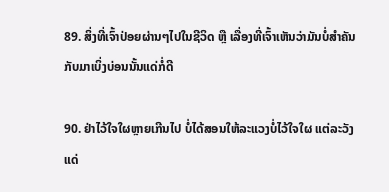89. ສິ່ງທີ່ເຈົ້າປ່ອຍຜ່ານໆໄປໃນຊີວິດ ຫຼື ເລື່ອງທີ່ເຈົ້າເຫັນວ່າມັນບໍ່ສຳຄັນ ກັບມາເບິ່ງບ່ອນນັ້ນແດ່ກໍ່ດີ

90. ຢ່າໄວ້ໃຈໃຜຫຼາຍເກີນໄປ ບໍ່ໄດ້ສອນໃຫ້ລະແວງບໍ່ໄວ້ໃຈໃຜ ແຕ່ລະວັງແດ່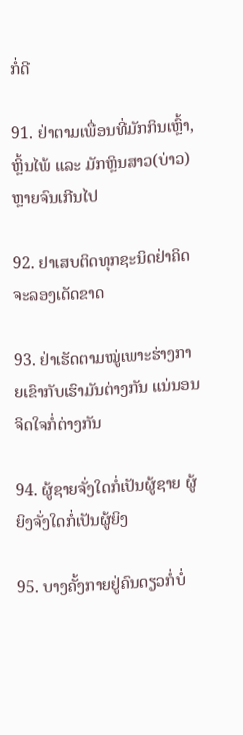ກໍ່ດີ

91. ຢ່າຕາມເພື່ອນທີ່ມັກກິນເຫຼົ້າ, ຫຼິ້ນໄພ້ ແລະ ມັກຫຼິນສາວ(ບ່າວ) ຫຼາຍຈົນເກີນໄປ

92. ຢາເສບຕິດທຸກຊະນິດຢ່າຄິດຈະລອງເດັດຂາດ

93. ຢ່າເຮັດຕາມໝູ່ເພາະຮ່າງກາຍເຂົາກັບເຮົາມັນຕ່າງກັນ ແນ່ນອນຈິດໃຈກໍ່ຕ່າງກັນ

94. ຜູ້ຊາຍຈັ່ງໃດກໍ່ເປັນຜູ້ຊາຍ ຜູ້ຍິງຈັ່ງໃດກໍ່ເປັນຜູ້ຍິງ

95. ບາງຄັ້ງກາຍຢູ່ຄົນດຽວກໍ່ບໍ່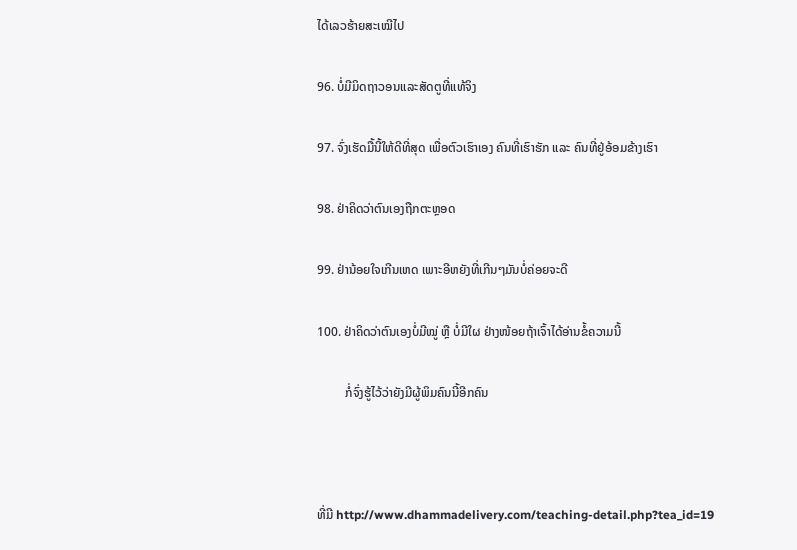ໄດ້ເລວຮ້າຍສະເໝີໄປ

96. ບໍ່ມີມິດຖາວອນແລະສັດຕູທີ່ແທ້ຈິງ

97. ຈົ່ງເຮັດມື້ນີ້ໃຫ້ດີທີ່ສຸດ ເພື່ອຕົວເຮົາເອງ ຄົນທີ່ເຮົາຮັກ ແລະ ຄົນທີ່ຢູ່ອ້ອມຂ້າງເຮົາ

98. ຢ່າຄິດວ່າຕົນເອງຖືກຕະຫຼອດ

99. ຢ່ານ້ອຍໃຈເກີນເຫດ ເພາະອີຫຍັງທີ່ເກີນໆມັນບໍ່ຄ່ອຍຈະດີ

100. ຢ່າຄິດວ່າຕົນເອງບໍ່ມີໝູ່ ຫຼື ບໍ່ມີໃຜ ຢ່າງໜ້ອຍຖ້າເຈົ້າໄດ້ອ່ານຂໍ້ຄວາມນີ້

         ກໍ່ຈົ່ງຮູ້ໄວ້ວ່າຍັງມີຜູ້ພິມຄົນນີ້ອີກຄົນ



ທີ່ມີ http://www.dhammadelivery.com/teaching-detail.php?tea_id=19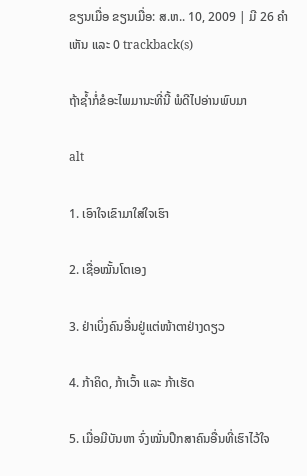ຂຽນເມື່ອ ຂຽນເມື່ອ: ສ.ຫ.. 10, 2009 | ມີ 26 ຄຳເຫັນ ແລະ 0 trackback(s)

ຖ້າຊ້ຳກໍ່ຂໍອະໄພມານະທີ່ນີ້ ພໍດີໄປອ່ານພົບມາ

alt

1. ເອົາໃຈເຂົາມາໃສ່ໃຈເຮົາ

2. ເຊື່ອໝັ້ນໂຕເອງ

3. ຢ່າເບິ່ງຄົນອື່ນຢູ່ແຕ່ໜ້າຕາຢ່າງດຽວ

4. ກ້າຄິດ, ກ້າເວົ້າ ແລະ ກ້າເຮັດ

5. ເມື່ອມີບັນຫາ ຈົ່ງໝັ່ນປຶກສາຄົນອື່ນທີ່ເຮົາໄວ້ໃຈ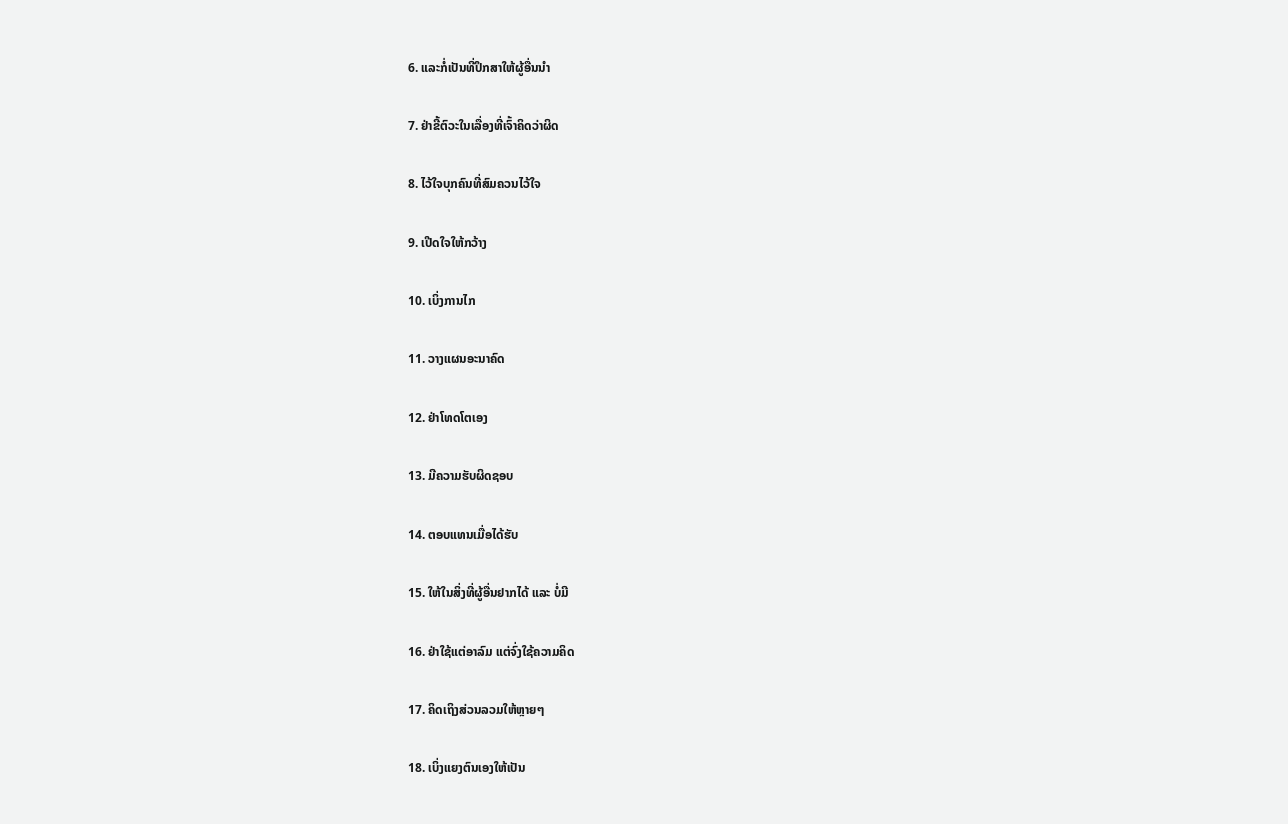6. ແລະກໍ່ເປັນທີ່ປຶກສາໃຫ້ຜູ້ອື່ນນຳ

7. ຢ່າຂີ້ຕົວະໃນເລື່ອງທີ່ເຈົ້າຄິດວ່າຜິດ

8. ໄວ້ໃຈບຸກຄົນທີ່ສົມຄວນໄວ້ໃຈ

9. ເປີດໃຈໃຫ້ກວ້າງ

10. ເບິ່ງການໄກ

11. ວາງແຜນອະນາຄົດ

12. ຢ່າໂທດໂຕເອງ

13. ມີຄວາມຮັບຜິດຊອບ

14. ຕອບແທນເມື່ອໄດ້ຮັບ

15. ໃຫ້ໃນສິ່ງທີ່ຜູ້ອື່ນຢາກໄດ້ ແລະ ບໍ່ມີ

16. ຢ່າໃຊ້ແຕ່ອາລົມ ແຕ່ຈົ່ງໃຊ້ຄວາມຄິດ

17. ຄິດເຖິງສ່ວນລວມໃຫ້ຫຼາຍໆ

18. ເບິ່ງແຍງຕົນເອງໃຫ້ເປັນ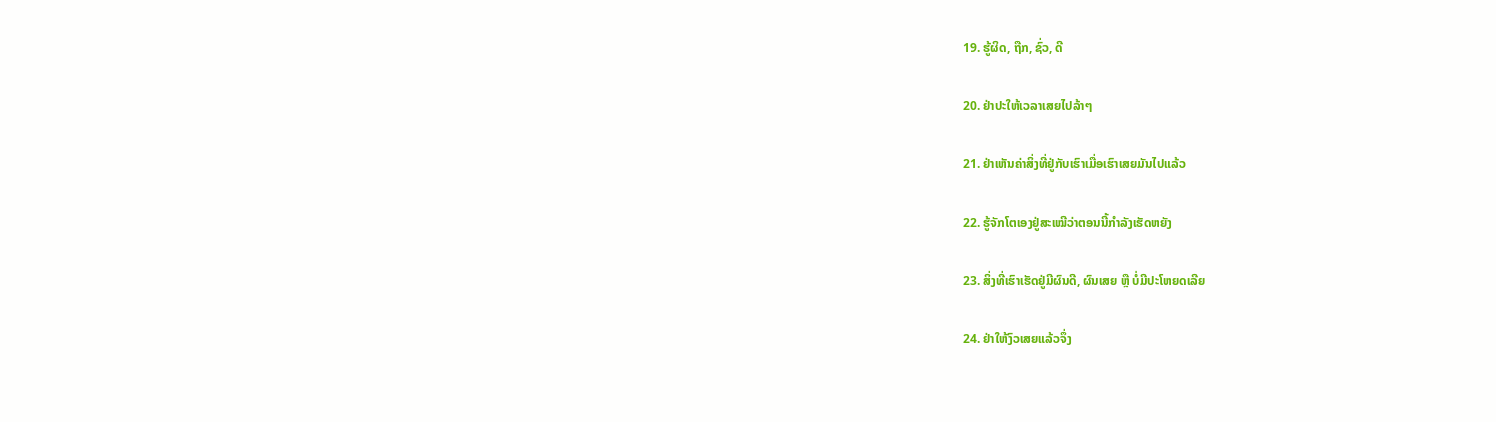19. ຮູ້ຜິດ, ຖືກ, ຊົ່ວ, ດີ

20. ຢ່າປະໃຫ້ເວລາເສຍໄປລ້າໆ

21. ຢ່າເຫັນຄ່າສິ່ງທີ່ຢູ່ກັບເຮົາເມື່ອເຮົາເສຍມັນໄປແລ້ວ

22. ຮູ້ຈັກໂຕເອງຢູ່ສະເໝີວ່າຕອນນີ້ກຳລັງເຮັດຫຍັງ

23. ສິ່ງທີ່ເຮົາເຮັດຢູ່ມີຜົນດີ, ຜົນເສຍ ຫຼື ບໍ່ມີປະໂຫຍດເລີຍ

24. ຢ່າໃຫ້ງົວເສຍແລ້ວຈຶ່ງ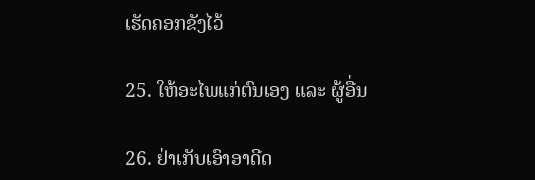ເຮັດຄອກຂັງໄວ້

25. ໃຫ້ອະໄພແກ່ຕົນເອງ ແລະ ຜູ້ອື່ນ

26. ຢ່າເກັບເອົາອາດີດ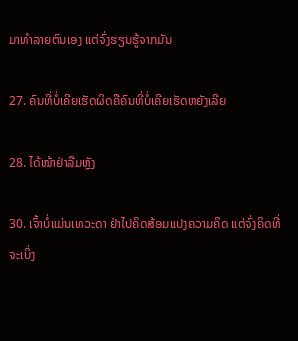ມາທຳລາຍຕົນເອງ ແຕ່ຈົ່ງຮຽນຮູ້ຈາກມັນ

27. ຄົນທີ່ບໍ່ເຄີຍເຮັດຜິດຄືຄົນທີ່ບໍ່ເຄີຍເຮັດຫຍັງເລີຍ

28. ໄດ້ໜ້າຢ່າລືມຫຼັງ

30. ເຈົ້າບໍ່ແມ່ນເທວະດາ ຢ່າໄປຄິດສ້ອມແປງຄວາມຄິດ ແຕ່ຈົ່ງຄິດທີ່ຈະເບິ່ງ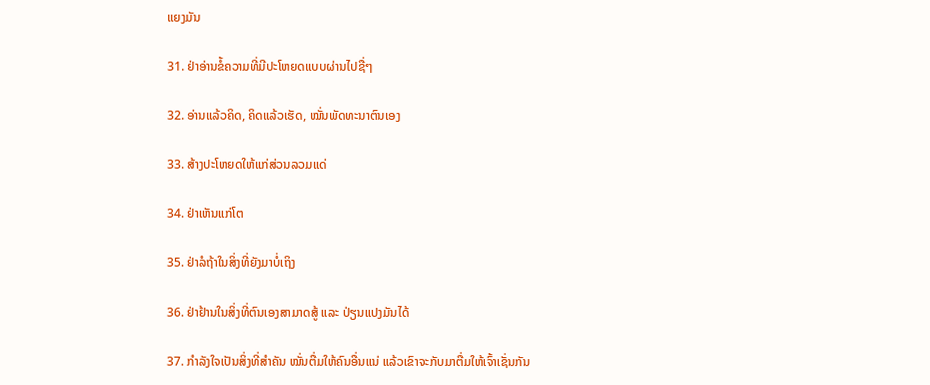ແຍງມັນ

31. ຢ່າອ່ານຂໍ້ຄວາມທີ່ມີປະໂຫຍດແບບຜ່ານໄປຊື່ໆ

32. ອ່ານແລ້ວຄິດ, ຄິດແລ້ວເຮັດ, ໝັ່ນພັດທະນາຕົນເອງ

33. ສ້າງປະໂຫຍດໃຫ້ແກ່ສ່ວນລວມແດ່

34. ຢ່າເຫັນແກ່ໂຕ

35. ຢ່າລໍຖ້າໃນສິ່ງທີ່ຍັງມາບໍ່ເຖິງ

36. ຢ່າຢ້ານໃນສິ່ງທີ່ຕົນເອງສາມາດສູ້ ແລະ ປ່ຽນແປງມັນໄດ້

37. ກຳລັງໃຈເປັນສິ່ງທີ່ສຳຄັນ ໝັ່ນຕື່ມໃຫ້ຄົນອື່ນແນ່ ແລ້ວເຂົາຈະກັບມາຕື່ມໃຫ້ເຈົ້າເຊັ່ນກັນ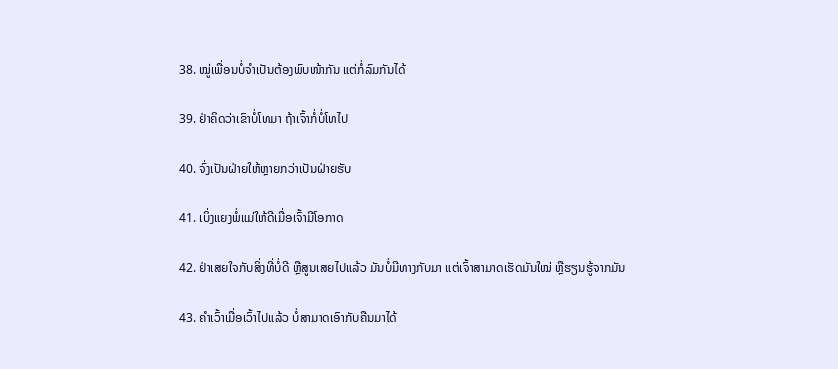38. ໝູ່ເພື່ອນບໍ່ຈຳເປັນຕ້ອງພົບໜ້າກັນ ແຕ່ກໍ່ລົມກັນໄດ້

39. ຢ່າຄິດວ່າເຂົາບໍ່ໂທມາ ຖ້າເຈົ້າກໍ່ບໍ່ໂທໄປ

40. ຈົ່ງເປັນຝ່າຍໃຫ້ຫຼາຍກວ່າເປັນຝ່າຍຮັບ

41. ເບິ່ງແຍງພໍ່ແມ່ໃຫ້ດີເມື່ອເຈົ້າມີໂອກາດ

42. ຢ່າເສຍໃຈກັບສິ່ງທີ່ບໍ່ດີ ຫຼືສູນເສຍໄປແລ້ວ ມັນບໍ່ມີທາງກັບມາ ແຕ່ເຈົ້າສາມາດເຮັດມັນໃໝ່ ຫຼືຮຽນຮູ້ຈາກມັນ

43. ຄຳເວົ້າເມື່ອເວົ້າໄປແລ້ວ ບໍ່ສາມາດເອົາກັບຄືນມາໄດ້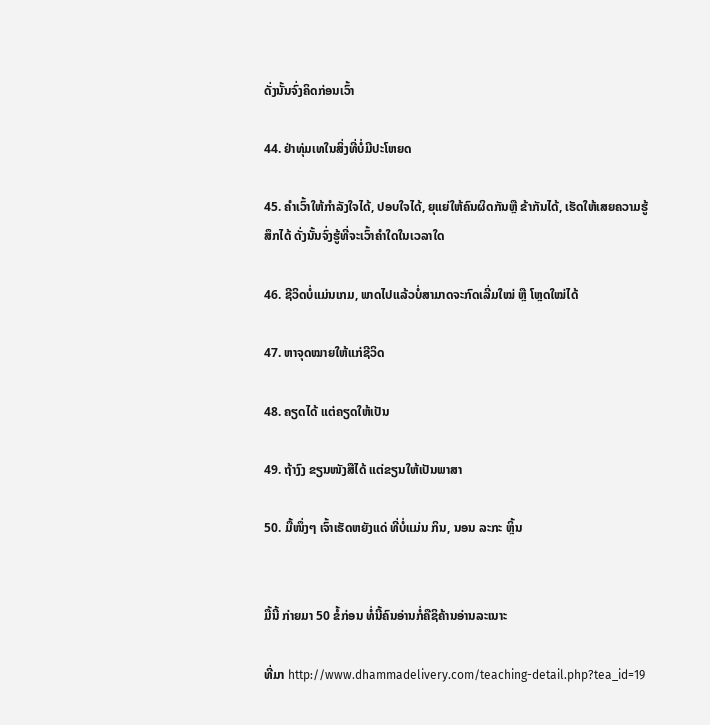ດັ່ງນັ້ນຈົ່ງຄິດກ່ອນເວົ້າ

44. ຢ່າທຸ່ມເທໃນສິ່ງທີ່ບໍ່ມີປະໂຫຍດ

45. ຄຳເວົ້າໃຫ້ກຳລັງໃຈໄດ້, ປອບໃຈໄດ້, ຍຸແຍ່ໃຫ້ຄົນຜິດກັນຫຼື ຂ້າກັນໄດ້, ເຮັດໃຫ້ເສຍຄວາມຮູ້ສຶກໄດ້ ດັ່ງນັ້ນຈົ່ງຮູ້ທີ່ຈະເວົ້າຄຳໃດໃນເວລາໃດ

46. ຊີວິດບໍ່ແມ່ນເກມ, ພາດໄປແລ້ວບໍ່ສາມາດຈະກົດເລີ່ມໃໝ່ ຫຼື ໂຫຼດໃໝ່ໄດ້

47. ຫາຈຸດໝາຍໃຫ້ແກ່ຊີວິດ

48. ຄຽດໄດ້ ແຕ່ຄຽດໃຫ້ເປັນ

49. ຖ້າງົງ ຂຽນໜັງສືໄດ້ ແຕ່ຂຽນໃຫ້ເປັນພາສາ

50. ມື້ໜຶ່ງໆ ເຈົ້າເຮັດຫຍັງແດ່ ທີ່ບໍ່ແມ່ນ ກິນ, ນອນ ລະກະ ຫຼິ້ນ


ມື້ນີ້ ກ່າຍມາ 50 ຂໍ້ກ່ອນ ທໍ່ນີ້ຄົນອ່ານກໍ່ຄືຊິຄ້ານອ່ານລະເນາະ

ທີ່ມາ http://www.dhammadelivery.com/teaching-detail.php?tea_id=19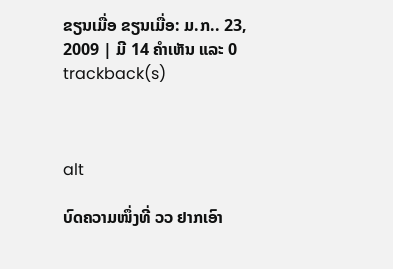ຂຽນເມື່ອ ຂຽນເມື່ອ: ມ.ກ.. 23, 2009 | ມີ 14 ຄຳເຫັນ ແລະ 0 trackback(s)



alt

ບົດຄວາມໜຶ່ງທີ່ ວວ ຢາກເອົາ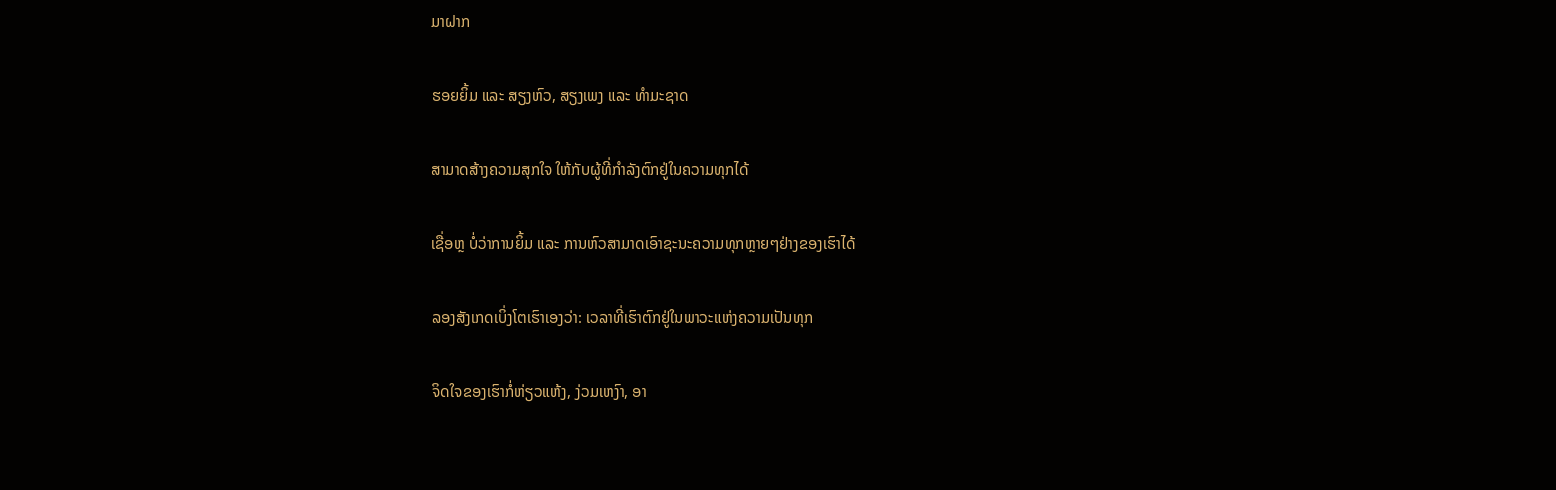ມາຝາກ

ຮອຍຍິ້ມ ແລະ ສຽງຫົວ, ສຽງເພງ ແລະ ທຳມະຊາດ

ສາມາດສ້າງຄວາມສຸກໃຈ ໃຫ້ກັບຜູ້ທີ່ກຳລັງຕົກຢູ່ໃນຄວາມທຸກໄດ້

ເຊື່ອຫຼ ບໍ່ວ່າການຍິ້ມ ແລະ ການຫົວສາມາດເອົາຊະນະຄວາມທຸກຫຼາຍໆຢ່າງຂອງເຮົາໄດ້

ລອງສັງເກດເບິ່ງໂຕເຮົາເອງວ່າ: ເວລາທີ່ເຮົາຕົກຢູ່ໃນພາວະແຫ່ງຄວາມເປັນທຸກ

ຈິດໃຈຂອງເຮົາກໍ່ຫ່ຽວແຫ້ງ, ງ່ວມເຫງົາ, ອາ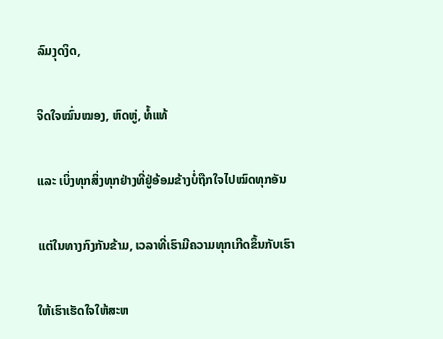ລົມງຸດງິດ,

ຈິດໃຈໝົ່ນໝອງ, ຫົດຫູ່, ທໍ້ແທ້

ແລະ ເບິ່ງທຸກສິ່ງທຸກຢ່າງທີ່ຢູ່ອ້ອມຂ້າງບໍ່ຖືກໃຈໄປໝົດທຸກອັນ

ແຕ່ໃນທາງກົງກັນຂ້າມ, ເວລາທີ່ເຮົາມີຄວາມທຸກເກີດຂຶ້ນກັບເຮົາ

ໃຫ້ເຮົາເຮັດໃຈໃຫ້ສະຫ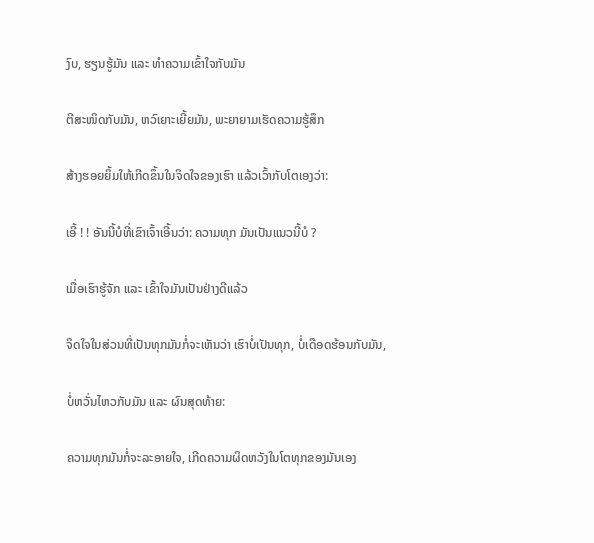ງົບ, ຮຽນຮູ້ມັນ ແລະ ທຳຄວາມເຂົ້າໃຈກັບມັນ

ຕີສະໜິດກັບມັນ, ຫວົເຍາະເຍີ້ຍມັນ, ພະຍາຍາມເຮັດຄວາມຮູ້ສຶກ

ສ້າງຮອຍຍິ້ມໃຫ້ເກີດຂຶ້ນໃນຈິດໃຈຂອງເຮົາ ແລ້ວເວົ້າກັບໂຕເອງວ່າ:

ເອີ້ ! ! ອັນນີ້ບໍທີ່ເຂົາເຈົ້າເອີ້ນວ່າ: ຄວາມທຸກ ມັນເປັນແນວນີ້ບໍ ?

ເມື່ອເຮົາຮູ້ຈັກ ແລະ ເຂົ້າໃຈມັນເປັນຢ່າງດີແລ້ວ

ຈິດໃຈໃນສ່ວນທີ່ເປັນທຸກມັນກໍ່ຈະເຫັນວ່າ ເຮົາບໍ່ເປັນທຸກ, ບໍ່ເດືອດຮ້ອນກັບມັນ,

ບໍ່ຫວັ່ນໄຫວກັບມັນ ແລະ ຜົນສຸດທ້າຍ:

ຄວາມທຸກມັນກໍ່ຈະລະອາຍໃຈ, ເກີດຄວາມຜິດຫວັງໃນໂຕທຸກຂອງມັນເອງ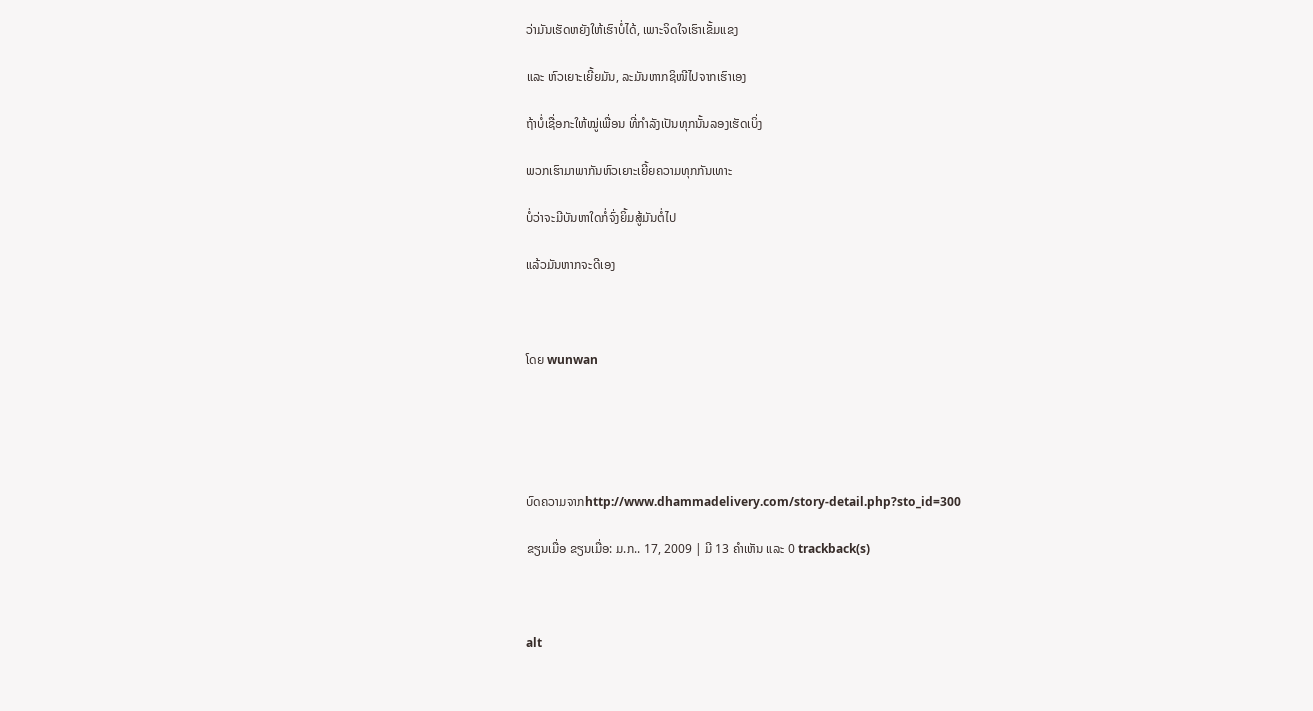ວ່າມັນເຮັດຫຍັງໃຫ້ເຮົາບໍ່ໄດ້, ເພາະຈິດໃຈເຮົາເຂັ້ມແຂງ

ແລະ ຫົວເຍາະເຍີ້ຍມັນ, ລະມັນຫາກຊິໜີໄປຈາກເຮົາເອງ

ຖ້າບໍ່ເຊື່ອກະໃຫ້ໝູ່ເພື່ອນ ທີ່ກຳລັງເປັນທຸກນັ້ນລອງເຮັດເບິ່ງ

ພວກເຮົາມາພາກັນຫົວເຍາະເຍີ້ຍຄວາມທຸກກັນເທາະ

ບໍ່ວ່າຈະມີບັນຫາໃດກໍ່ຈົ່ງຍິ້ມສູ້ມັນຕໍ່ໄປ

ແລ້ວມັນຫາກຈະດີເອງ



ໂດຍ wunwan





ບົດຄວາມຈາກhttp://www.dhammadelivery.com/story-detail.php?sto_id=300

ຂຽນເມື່ອ ຂຽນເມື່ອ: ມ.ກ.. 17, 2009 | ມີ 13 ຄຳເຫັນ ແລະ 0 trackback(s)



alt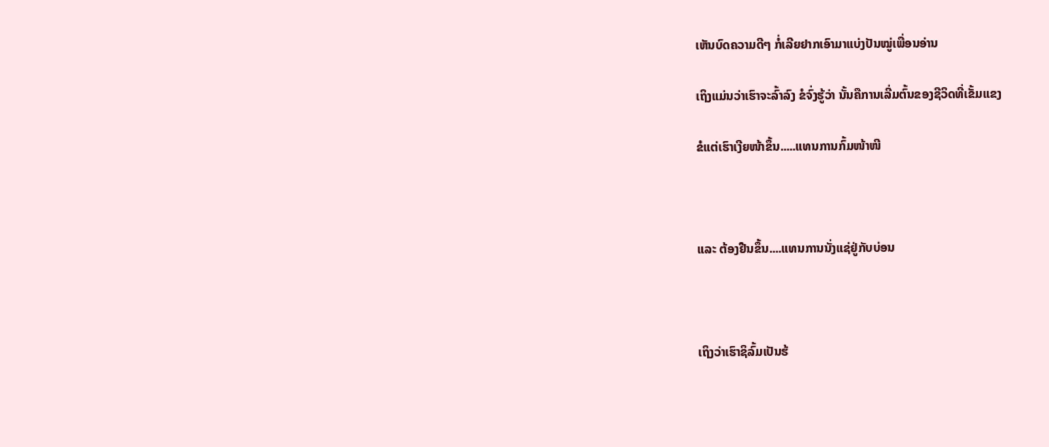ເຫັນບົດຄວາມດີໆ ກໍ່ເລີຍຢາກເອົາມາແບ່ງປັນໝູ່ເພື່ອນອ່ານ

ເຖິງແມ່ນວ່າເຮົາຈະລົ້າລົງ ຂໍຈົ່ງຮູ້ວ່າ ນັ້ນຄືການເລີ່ມຕົ້ນຂອງຊີວິດທີ່ເຂັ້ມແຂງ

ຂໍແຕ່ເຮົາເງີຍໜ້າຂຶ້ນ.....ແທນການກົ້ມໜ້າໜີ



ແລະ ຕ້ອງຢືນຂຶ້ນ....ແທນການນັ່ງແຊ່ຢູ່ກັບບ່ອນ



ເຖິງວ່າເຮົາຊິລົ້ມເປັນຮ້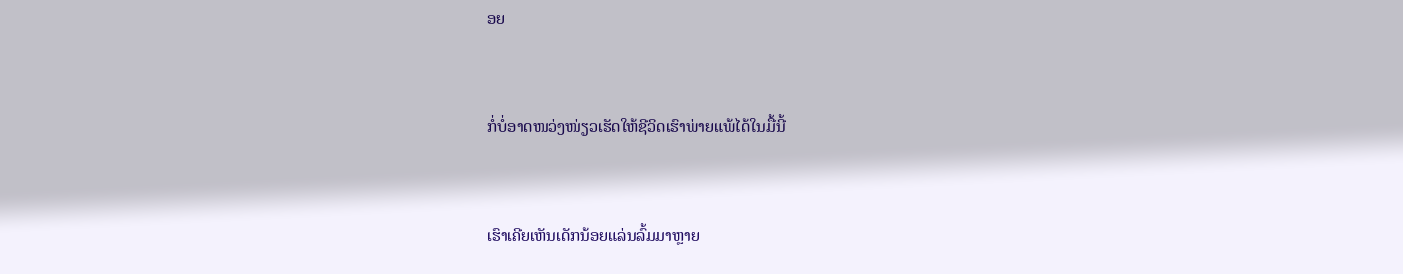ອຍ



ກໍ່ບໍ່ອາດໜວ່ງໜ່ຽວເຮັດໃຫ້ຊີວິດເຮົາພ່າຍແພ້ໄດ້ໃນມື້ນີ້



ເຮົາເຄີຍເຫັນເດັກນ້ອຍແລ່ນລົ້ມມາຫຼາຍ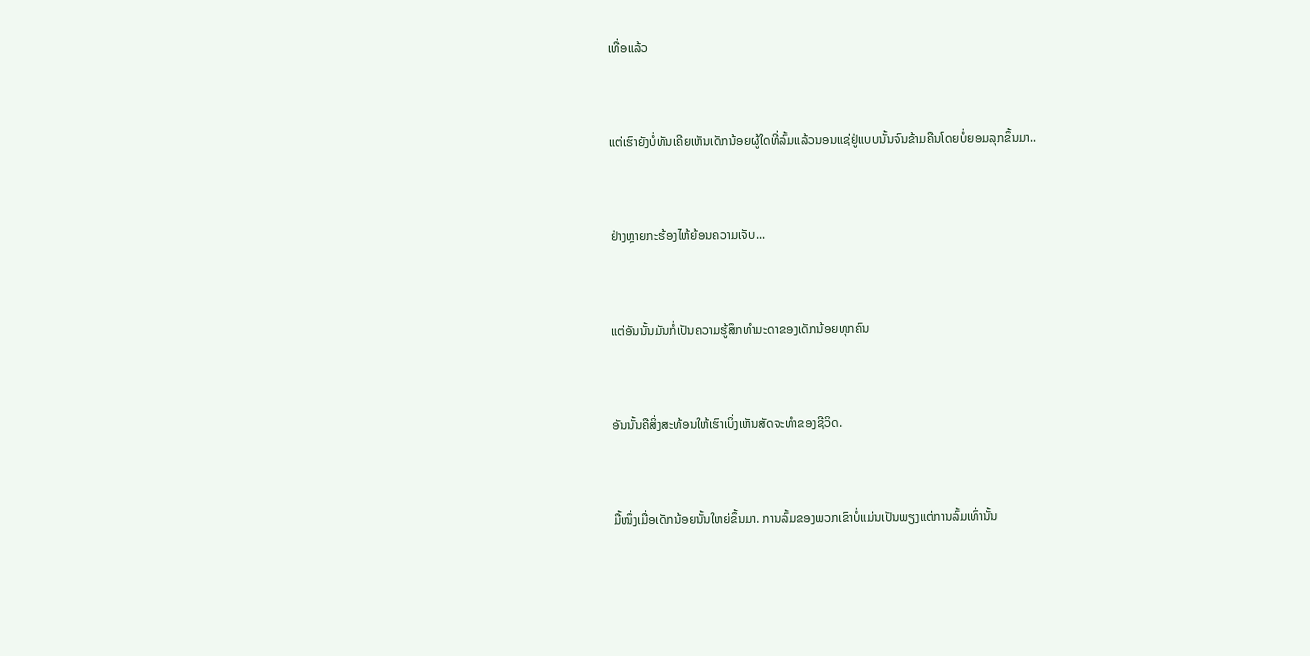ເທື່ອແລ້ວ



ແຕ່ເຮົາຍັງບໍ່ທັນເຄີຍເຫັນເດັກນ້ອຍຜູ້ໃດທີ່ລົ້ມແລ້ວນອນແຊ່ຢູ່ແບບນັ້ນຈົນຂ້າມຄືນໂດຍບໍ່ຍອມລຸກຂຶ້ນມາ..



ຢ່າງຫຼາຍກະຮ້ອງໄຫ້ຍ້ອນຄວາມເຈັບ...



ແຕ່ອັນນັ້ນມັນກໍ່ເປັນຄວາມຮູ້ສຶກທຳມະດາຂອງເດັກນ້ອຍທຸກຄົນ



ອັນນັ້ນຄືສິ່ງສະທ້ອນໃຫ້ເຮົາເບິ່ງເຫັນສັດຈະທຳຂອງຊີວິດ.



ມື້ໜຶ່ງເມື່ອເດັກນ້ອຍນັ້ນໃຫຍ່ຂຶ້ນມາ. ການລົ້ມຂອງພວກເຂົາບໍ່ແມ່ນເປັນພຽງແຕ່ການລົ້ມເທົ່ານັ້ນ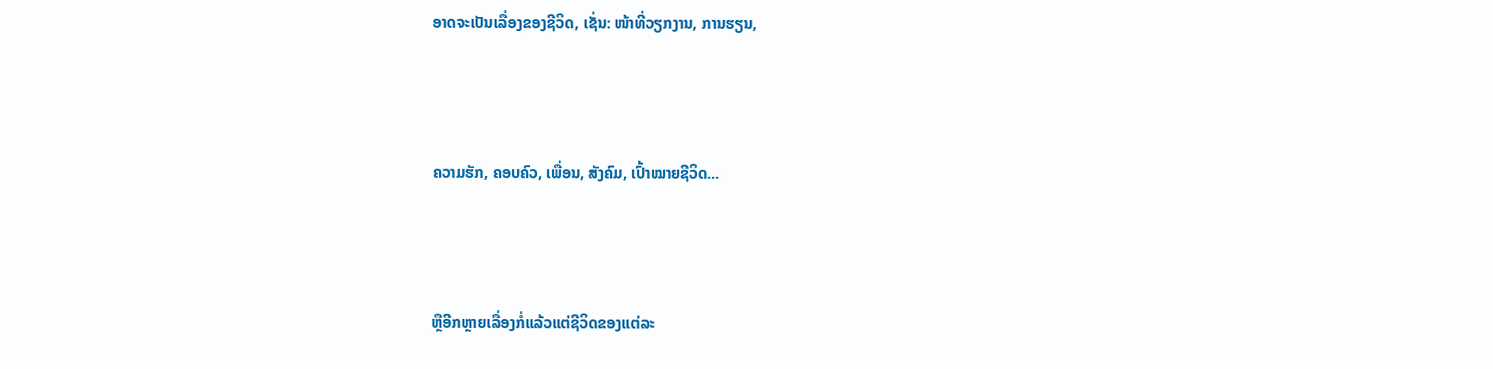ອາດຈະເປັນເລື່ອງຂອງຊີວິດ, ເຊັ່ນ: ໜ້າທີ່ວຽກງານ, ການຮຽນ,



ຄວາມຮັກ, ຄອບຄົວ, ເພື່ອນ, ສັງຄົມ, ເປົ້າໝາຍຊີວິດ...



ຫຼືອີກຫຼາຍເລື່ອງກໍ່ແລ້ວແຕ່ຊີວິດຂອງແຕ່ລະ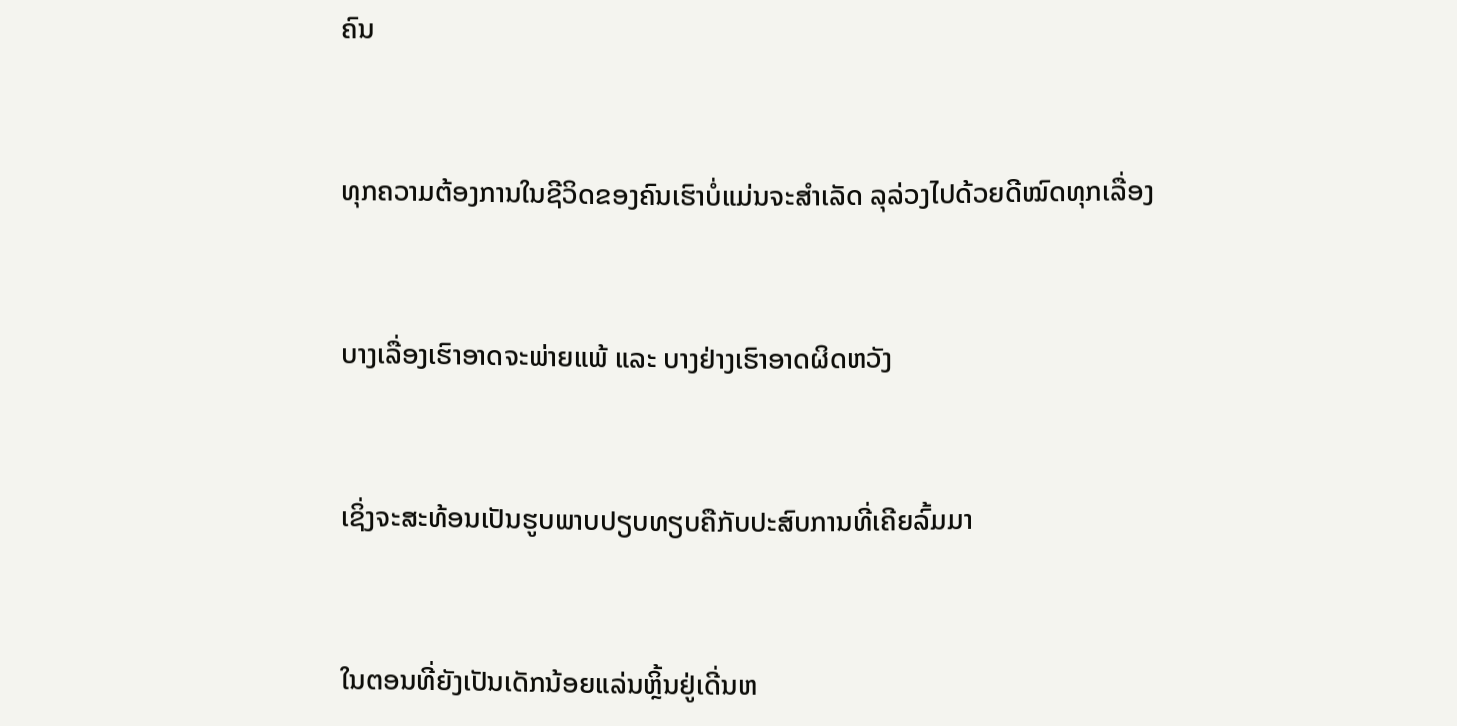ຄົນ



ທຸກຄວາມຕ້ອງການໃນຊີວິດຂອງຄົນເຮົາບໍ່ແມ່ນຈະສຳເລັດ ລຸລ່ວງໄປດ້ວຍດີໝົດທຸກເລື່ອງ



ບາງເລື່ອງເຮົາອາດຈະພ່າຍແພ້ ແລະ ບາງຢ່າງເຮົາອາດຜິດຫວັງ



ເຊິ່ງຈະສະທ້ອນເປັນຮູບພາບປຽບທຽບຄືກັບປະສົບການທີ່ເຄີຍລົ້ມມາ



ໃນຕອນທີ່ຍັງເປັນເດັກນ້ອຍແລ່ນຫຼິ້ນຢູ່ເດີ່ນຫ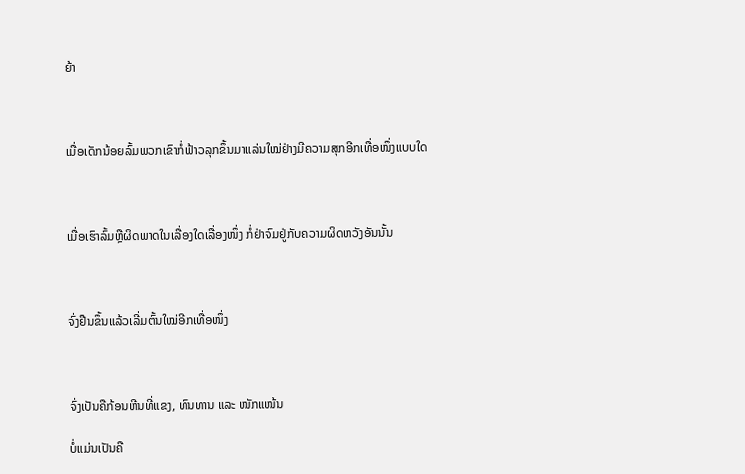ຍ້າ



ເມື່ອເດັກນ້ອຍລົ້ມພວກເຂົາກໍ່ຟ້າວລຸກຂຶ້ນມາແລ່ນໃໝ່ຢ່າງມີຄວາມສຸກອີກເທື່ອໜຶ່ງແບບໃດ



ເມື່ອເຮົາລົ້ມຫຼືຜິດພາດໃນເລື່ອງໃດເລື່ອງໜຶ່ງ ກໍ່ຢ່າຈົມຢູ່ກັບຄວາມຜິດຫວັງອັນນັ້ນ



ຈົ່ງຢືນຂຶ້ນແລ້ວເລີ່ມຕົ້ນໃໝ່ອີກເທື່ອໜຶ່ງ



ຈົ່ງເປັນຄືກ້ອນຫີນທີ່ແຂງ, ທົນທານ ແລະ ໜັກແໜ້ນ

ບໍ່ແມ່ນເປັນຄື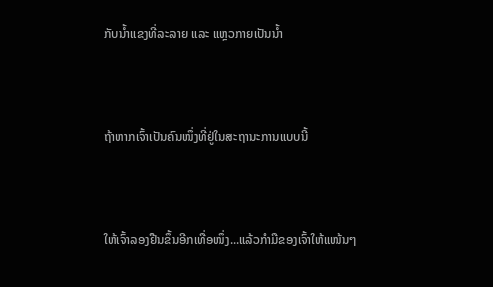ກັບນ້ຳແຂງທີ່ລະລາຍ ແລະ ແຫຼວກາຍເປັນນ້ຳ



ຖ້າຫາກເຈົ້າເປັນຄົນໜຶ່ງທີ່ຢູ່ໃນສະຖານະການແບບນີ້



ໃຫ້ເຈົ້າລອງຢືນຂຶ້ນອີກເທື່ອໜຶ່ງ...ແລ້ວກຳມືຂອງເຈົ້າໃຫ້ແໜ້ນໆ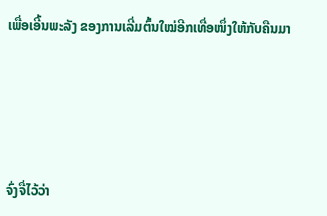ເພື່ອເອີ້ນພະລັງ ຂອງການເລີ່ມຕົ້ນໃໝ່ອີກເທື່ອໜຶ່ງໃຫ້ກັບຄືນມາ





ຈົ່ງຈື່ໄວ້ວ່າ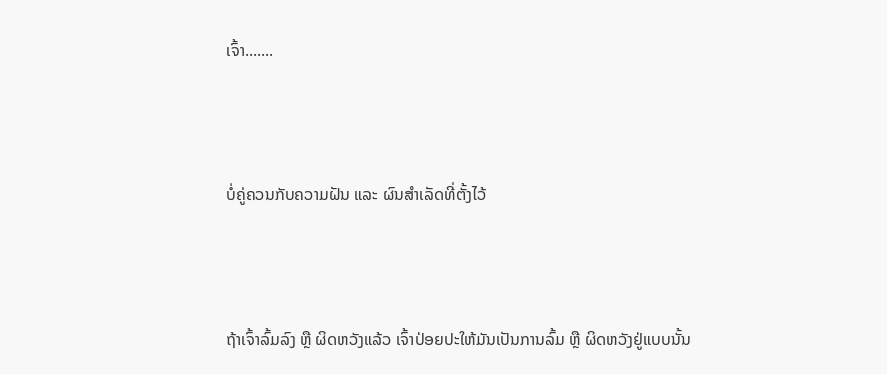ເຈົ້າ.......



ບໍ່ຄູ່ຄວນກັບຄວາມຝັນ ແລະ ຜົນສຳເລັດທີ່ຕັ້ງໄວ້



ຖ້າເຈົ້າລົ້ມລົງ ຫຼື ຜິດຫວັງແລ້ວ ເຈົ້າປ່ອຍປະໃຫ້ມັນເປັນການລົ້ມ ຫຼື ຜິດຫວັງຢູ່ແບບນັ້ນ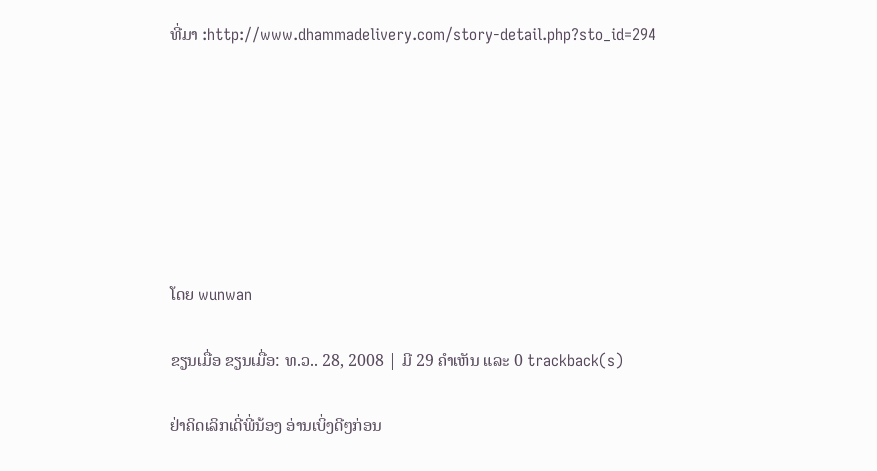ທີ່ມາ :http://www.dhammadelivery.com/story-detail.php?sto_id=294







ໂດຍ wunwan

ຂຽນເມື່ອ ຂຽນເມື່ອ: ທ.ວ.. 28, 2008 | ມີ 29 ຄຳເຫັນ ແລະ 0 trackback(s)

ຢ່າຄິດເລິກເດີ່ພີ່ນ້ອງ ອ່ານເບິ່ງດີໆກ່ອນ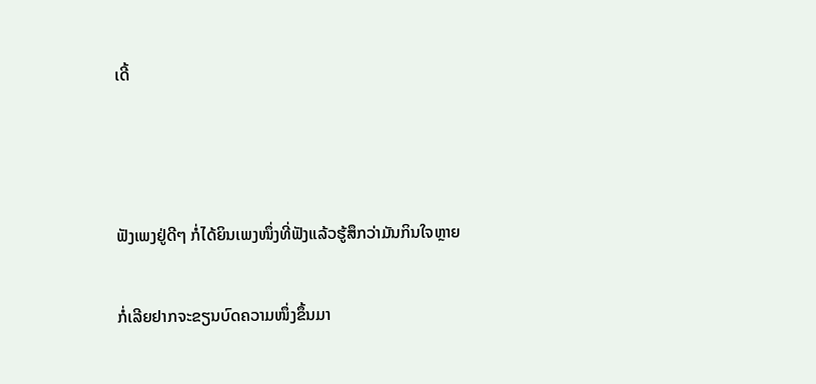ເດີ້



ຟັງເພງຢູ່ດີໆ ກໍ່ໄດ້ຍິນເພງໜຶ່ງທີ່ຟັງແລ້ວຮູ້ສຶກວ່າມັນກິນໃຈຫຼາຍ

ກໍ່ເລີຍຢາກຈະຂຽນບົດຄວາມໜຶ່ງຂຶ້ນມາ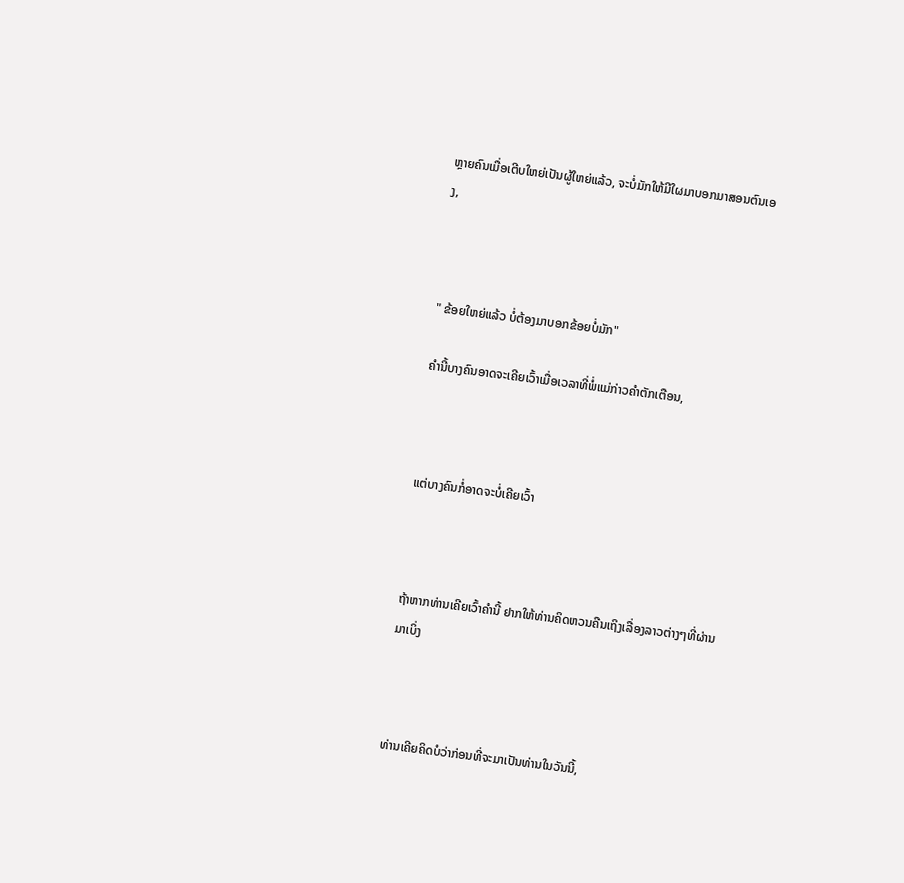ຫຼາຍຄົນເມື່ອເຕີບໃຫຍ່ເປັນຜູ້ໃຫຍ່ແລ້ວ, ຈະບໍ່ມັກໃຫ້ມີໃຜມາບອກມາສອນຕົນເອງ,



" ຂ້ອຍໃຫຍ່ແລ້ວ ບໍ່ຕ້ອງມາບອກຂ້ອຍບໍ່ມັກ"

ຄຳນີ້ບາງຄົນອາດຈະເຄີຍເວົ້າເມື່ອເວລາທີ່ພໍ່ແມ່ກ່າວຄຳຕັກເຕືອນ,



ແຕ່ບາງຄົນກໍ່ອາດຈະບໍ່ເຄີຍເວົ້າ



ຖ້າຫາກທ່ານເຄີຍເວົ້າຄຳນີ້ ຢາກໃຫ້ທ່ານຄິດຫວນຄືນເຖິງເລື່ອງລາວຕ່າງໆທີ່ຜ່ານມາເບິ່ງ



ທ່ານເຄີຍຄິດບໍວ່າກ່ອນທີ່ຈະມາເປັນທ່ານໃນວັນນີ້,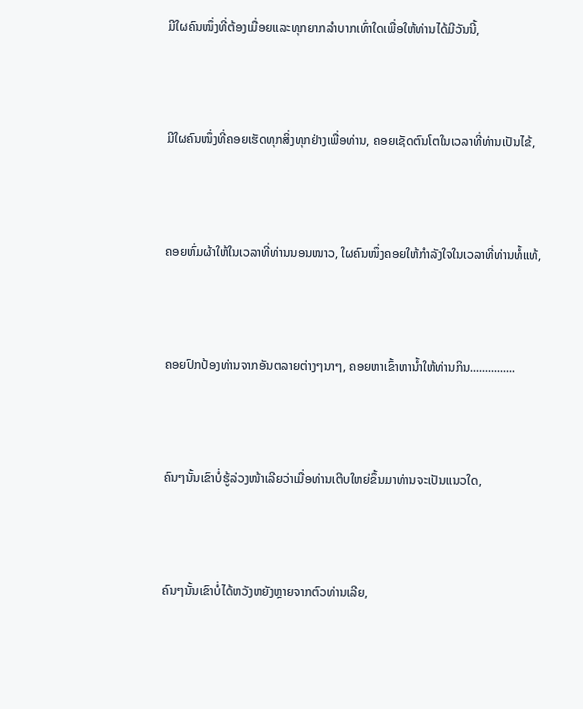ມີໃຜຄົນໜຶ່ງທີ່ຕ້ອງເມື່ອຍແລະທຸກຍາກລຳບາກເທົ່າໃດເພື່ອໃຫ້ທ່ານໄດ້ມີວັນນີ້,



ມີໃຜຄົນໜຶ່ງທີ່ຄອຍເຮັດທຸກສິ່ງທຸກຢ່າງເພື່ອທ່ານ, ຄອຍເຊັດຕົນໂຕໃນເວລາທີ່ທ່ານເປັນໄຂ້,



ຄອຍຫົ່ມຜ້າໃຫ້ໃນເວລາທີ່ທ່ານນອນໜາວ, ໃຜຄົນໜຶ່ງຄອຍໃຫ້ກຳລັງໃຈໃນເວລາທີ່ທ່ານທໍ້ແທ້,



ຄອຍປົກປ້ອງທ່ານຈາກອັນຕລາຍຕ່າງໆນາໆ, ຄອຍຫາເຂົ້າຫານ້ຳໃຫ້ທ່ານກິນ...............



ຄົນໆນັ້ນເຂົາບໍ່ຮູ້ລ່ວງໜ້າເລີຍວ່າເມື່ອທ່ານເຕີບໃຫຍ່ຂຶ້ນມາທ່ານຈະເປັນແນວໃດ,



ຄົນໆນັ້ນເຂົາບໍ່ໄດ້ຫວັງຫຍັງຫຼາຍຈາກຕົວທ່ານເລີຍ,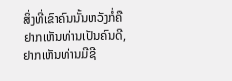ສິ່ງທີ່ເຂົາຄົນນັ້ນຫວັງກໍ່ຄືຢາກເຫັນທ່ານເປັນຄົນດີ, ຢາກເຫັນທ່ານມີຊີ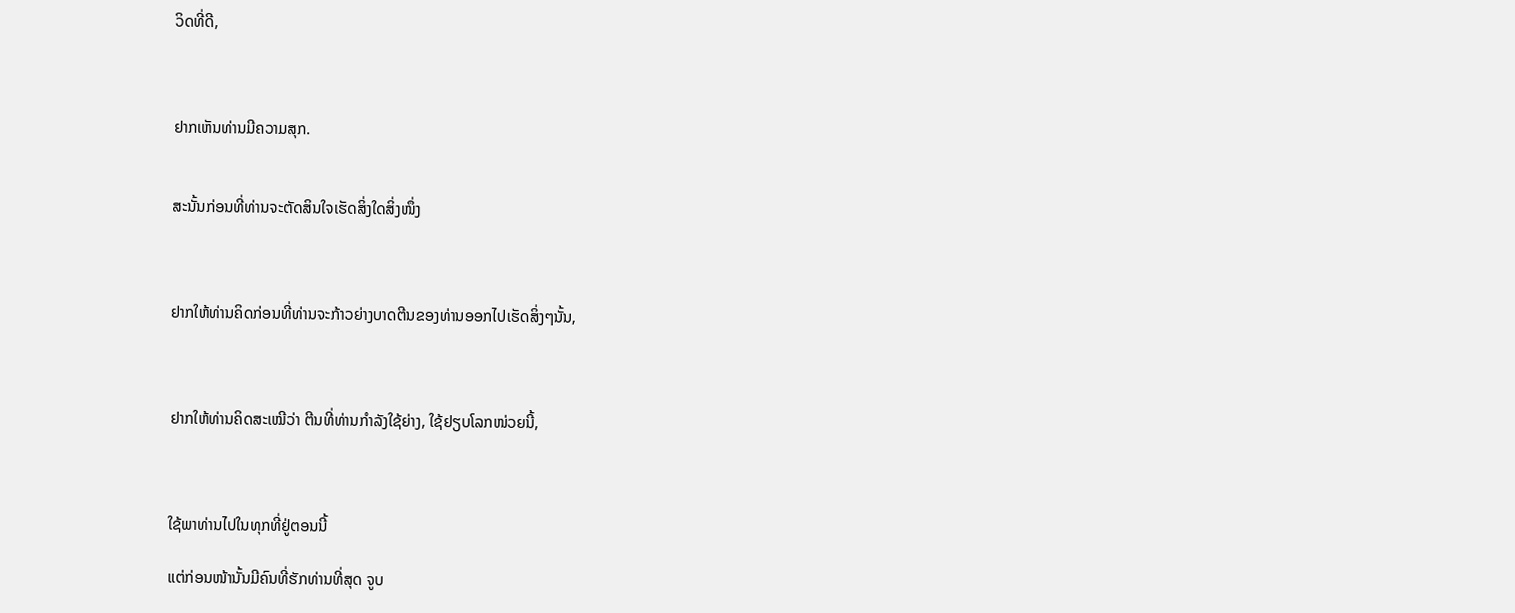ວິດທີ່ດີ,



ຢາກເຫັນທ່ານມີຄວາມສຸກ.


ສະນັ້ນກ່ອນທີ່ທ່ານຈະຕັດສິນໃຈເຮັດສິ່ງໃດສິ່ງໜຶ່ງ



ຢາກໃຫ້ທ່ານຄິດກ່ອນທີ່ທ່ານຈະກ້າວຍ່າງບາດຕີນຂອງທ່ານອອກໄປເຮັດສິ່ງໆນັ້ນ,



ຢາກໃຫ້ທ່ານຄິດສະເໝີວ່າ ຕີນທີ່ທ່ານກຳລັງໃຊ້ຍ່າງ, ໃຊ້ຢຽບໂລກໜ່ວຍນີ້,



ໃຊ້ພາທ່ານໄປໃນທຸກທີ່ຢູ່ຕອນນີ້

ແຕ່ກ່ອນໜ້ານັ້ນມີຄົນທີ່ຮັກທ່ານທີ່ສຸດ ຈູບ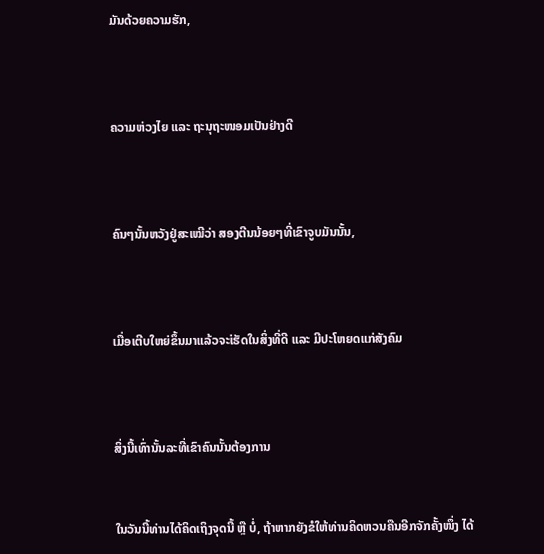ມັນດ້ວຍຄວາມຮັກ,



ຄວາມຫ່ວງໄຍ ແລະ ຖະນຸຖະໜອມເປັນຢ່າງດີ



ຄົນໆນັ້ນຫວັງຢູ່ສະເໝີວ່າ ສອງຕີນນ້ອຍໆທີ່ເຂົາຈູບມັນນັ້ນ,



ເມື່ອເຕີບໃຫຍ່ຂຶ້ນມາແລ້ວຈະ່ເຮັດໃນສິ່ງທີ່ດີ ແລະ ມີປະໂຫຍດແກ່ສັງຄົມ



ສິ່ງນີ້ເທົ່ານັ້ນລະທີ່ເຂົາຄົນນັ້ນຕ້ອງການ


ໃນວັນນີ້ທ່ານໄດ້ຄິດເຖິງຈຸດນີ້ ຫຼື ບໍ່, ຖ້າຫາກຍັງຂໍໃຫ້ທ່ານຄິດຫວນຄືນອີກຈັກຄັ້ງໜຶ່ງ ໄດ້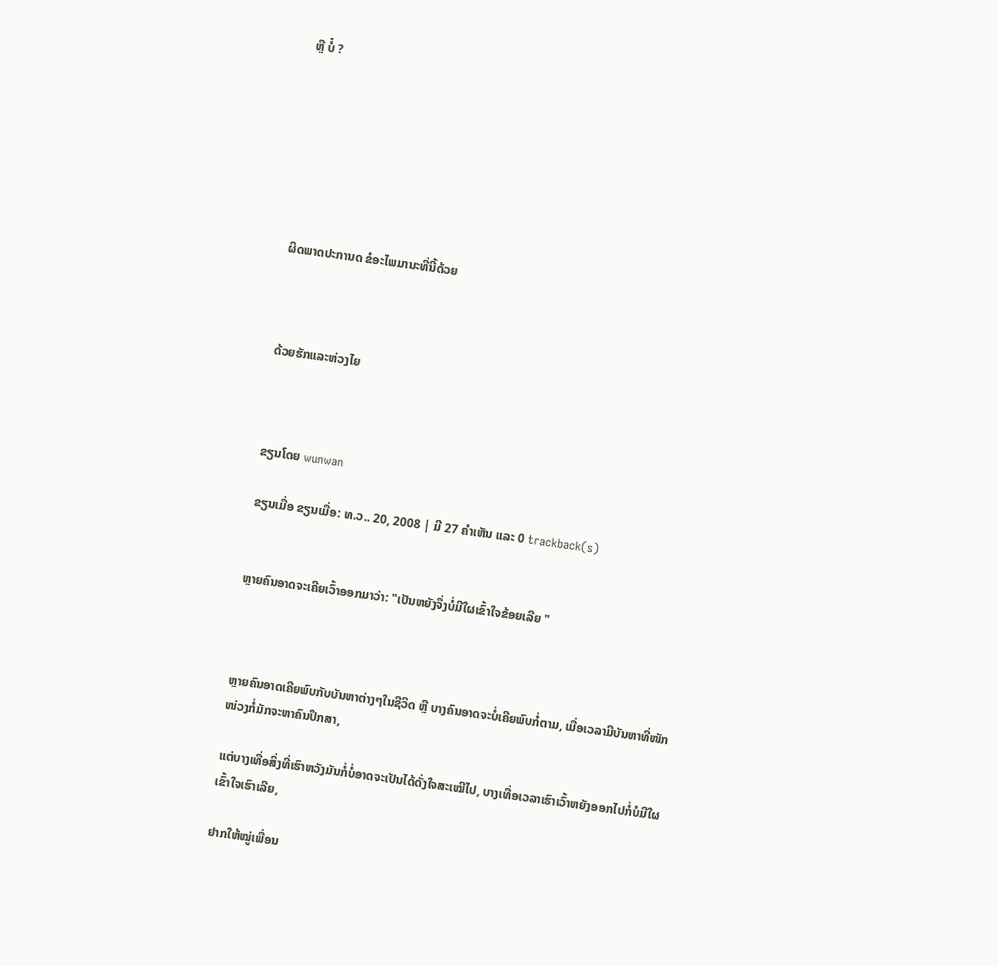ຫຼື ບໍ໋ ?







ຜິດພາດປະການດ ຂໍອະໄພມານະທີ່ນີ້ດ້ວຍ



ດ້ວຍຮັກແລະຫ່ວງໄຍ



ຂຽນໂດຍ wunwan

ຂຽນເມື່ອ ຂຽນເມື່ອ: ທ.ວ.. 20, 2008 | ມີ 27 ຄຳເຫັນ ແລະ 0 trackback(s)


ຫຼາຍຄົນອາດຈະເຄີຍເວົ້າອອກມາວ່າ: "ເປັນຫຍັງຈຶ່ງບໍ່ມີໃຜເຂົ້າໃຈຂ້ອຍເລີຍ "



ຫຼາຍຄົນອາດເຄີຍພົບກັບບັນຫາຕ່າງໆໃນຊີວິດ ຫຼື ບາງຄົນອາດຈະບໍ່ເຄີຍພົບກໍ່ຕາມ, ເມື່ອເວລາມີບັນຫາທີ່ໜັກໜ່ວງກໍ່ມັກຈະຫາຄົນປຶກສາ,

ແຕ່ບາງເທື່ອສິ່ງທີ່ເຮົາຫວັງມັນກໍ່ບໍ່ອາດຈະເປັນໄດ້ດັ່ງໃຈສະເໝີໄປ, ບາງເທື່ອເວລາເຮົາເວົ້າຫຍັງອອກໄປກໍ່ບໍມີໃຜເຂົ້າໃຈເຮົາເລີຍ,

ຢາກໃຫ້ໝູ່ເພື່ອນ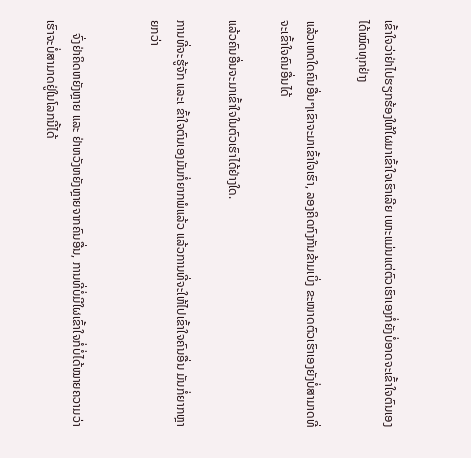ເຂົ້າໃຈວ່າຢ່າໄປຮຽກຮ້ອງໃຫ້ໃຜມາເຂົ້າໃຈເຮົາເລີຍ ເພາະແມ່ນແຕ່ຕົວເຮົາເອງກໍ່ຍັງບໍ່ອາດຈະເຂົ້າໃຈຕົນເອງໄດ້ໝົດທຸກຢ່າງ

ແລ້ວເຫດໃດຄົນອື່ນໆເຂົາຈະມາເຂົ້າໃຈເຮົາ, ລອງຄິດກົງກັນຂ້າມເບິ່ງ ຂະໜາດຕົວເຮົາເອງຍັງບໍ່ສາມາດທີ່ຈະເຂົ້າໃຈຄົນອື່ນໄດ້

ແລ້ວຄົນອື່ນຈະມາເຂົ້າໃຈໃນຕົວເຮົາໄດ້ຢ່າງໃດ.

ການທີ່ຈະຮູ້ຈັກ ແລະເ ຂົ້າໃຈຕົນເອງມັນກໍ່ຍາກພໍແລ້ວ ແລ້ວການທີ່ຈະໃຫ້ໄປເຂົ້າໃຈຄົນອື່ນ ມັນກໍ່ຍາກຫຼາຍກວ່າ


    ຈົ່ງຢ່າຄິດຫຍັງຫຼາຍ ແລະ ຢ່າຫວັງຫຍັງຫຼາຍຈາກຄົນອື່ນ, ການທີ່ບໍ່ມີໃຜເຂົ້າໃຈກໍ່ບໍ່ໄດ້ໝາຍຄວາມວ່າເຮົາຈະບໍ່ສາມາດຢູ່ໃນໂລກນີ້ໄດ້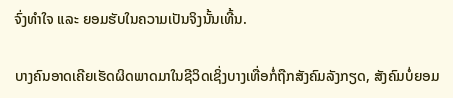ຈົ່ງທຳໃຈ ແລະ ຍອມຮັບໃນຄວາມເປັນຈິງນັ້ນເທີ້ນ.

ບາງຄົນອາດເຄີຍເຮັດຜິດພາດມາໃນຊີວິດເຊິ່ງບາງເທື່ອກໍ່ຖືກສັງຄົມລັງກຽດ, ສັງຄົມບໍ່ຍອມ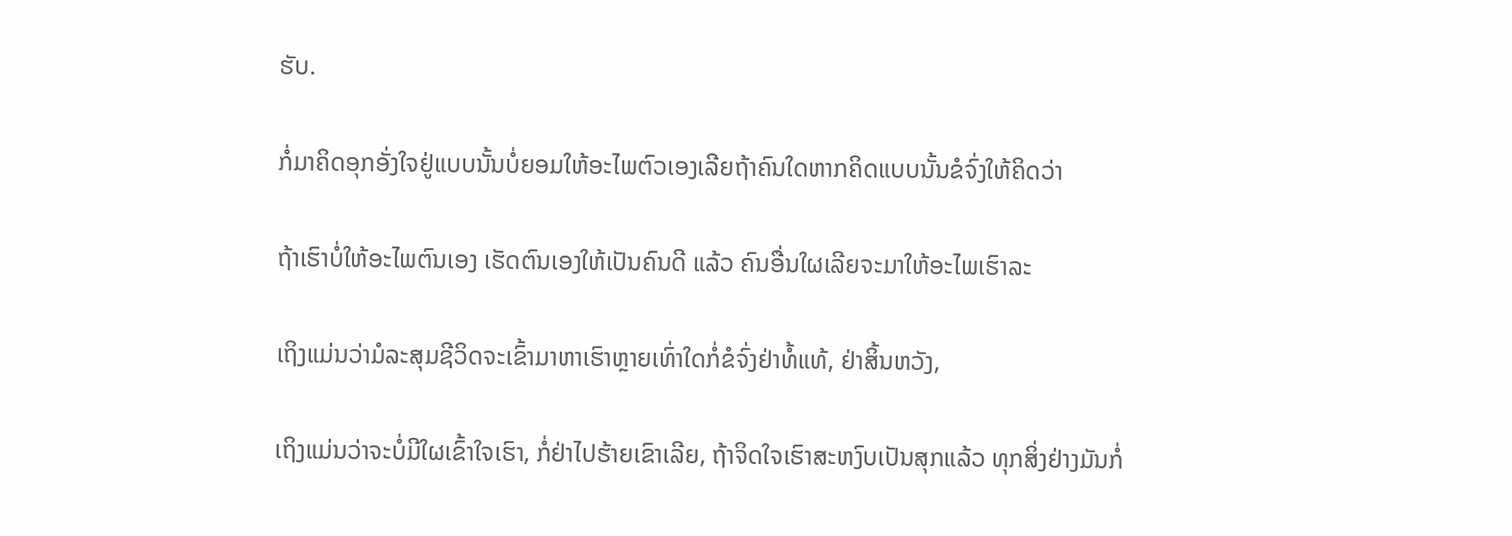ຮັບ.

ກໍ່ມາຄິດອຸກອັ່ງໃຈຢູ່ແບບນັ້ນບໍ່ຍອມໃຫ້ອະໄພຕົວເອງເລີຍຖ້າຄົນໃດຫາກຄິດແບບນັ້ນຂໍຈົ່ງໃຫ້ຄິດວ່າ

ຖ້າເຮົາບໍ່ໃຫ້ອະໄພຕົນເອງ ເຮັດຕົນເອງໃຫ້ເປັນຄົນດີ ແລ້ວ ຄົນອື່ນໃຜເລີຍຈະມາໃຫ້ອະໄພເຮົາລະ

ເຖິງແມ່ນວ່າມໍລະສຸມຊີວິດຈະເຂົ້າມາຫາເຮົາຫຼາຍເທົ່າໃດກໍ່ຂໍຈົ່ງຢ່າທໍ້ແທ້, ຢ່າສິ້ນຫວັງ,

ເຖິງແມ່ນວ່າຈະບໍ່ມີໃຜເຂົ້າໃຈເຮົາ, ກໍ່ຢ່າໄປຮ້າຍເຂົາເລີຍ, ຖ້າຈິດໃຈເຮົາສະຫງົບເປັນສຸກແລ້ວ ທຸກສິ່ງຢ່າງມັນກໍ່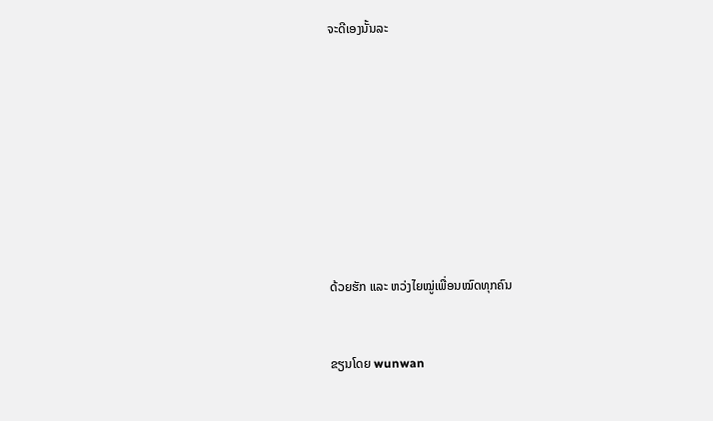ຈະດີເອງນັ້ນລະ









ດ້ວຍຮັກ ແລະ ຫວ່ງໄຍໝູ່ເພື່ອນໝົດທຸກຄົນ


ຂຽນໂດຍ wunwan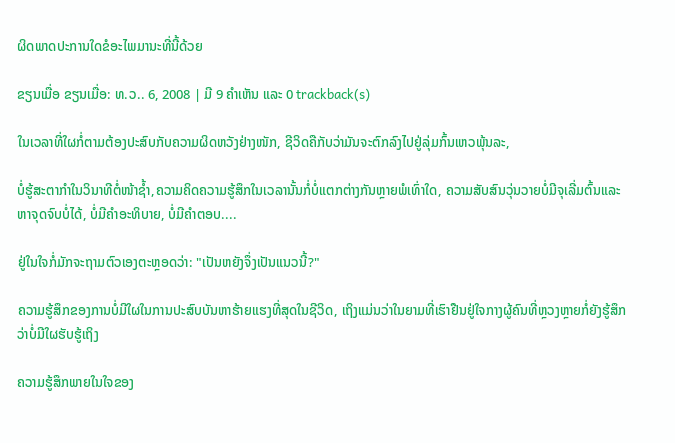ຜິດພາດປະການໃດຂໍອະໄພມານະທີ່ນີ້ດ້ວຍ

ຂຽນເມື່ອ ຂຽນເມື່ອ: ທ.ວ.. 6, 2008 | ມີ 9 ຄຳເຫັນ ແລະ 0 trackback(s)

ໃນເວລາທີ່ໃຜກໍ່ຕາມຕ້ອງປະສົບກັບຄວາມຜິດຫວັງຢ່າງໜັກ, ຊີວິດຄືກັບວ່າມັນຈະຕົກລົງໄປຢູ່ລຸ່ມກົ້ນເຫວພຸ້ນລະ,

ບໍ່ຮູ້ສະຕາກຳໃນວິນາທີຕໍ່ໜ້າຊ້ຳ,ຄວາມຄິດຄວາມຮູ້ສຶກໃນເວລານັ້ນກໍ່ບໍ່ແຕກຕ່າງກັນຫຼາຍພໍເທົ່າໃດ, ຄວາມສັບສົນວຸ່ນວາຍບໍ່ມີຈຸເລີ່ມຕົ້ນແລະຫາຈຸດຈົບບໍ່ໄດ້, ບໍ່ມີຄຳອະທິບາຍ, ບໍ່ມີຄຳຕອບ....

ຢູ່ໃນໃຈກໍ່ມັກຈະຖາມຕົວເອງຕະຫຼອດວ່າ: "ເປັນຫຍັງຈຶ່ງເປັນແນວນີ້?"

ຄວາມຮູ້ສຶກຂອງການບໍ່ມີໃຜໃນການປະສົບບັນຫາຮ້າຍແຮງທີ່ສຸດໃນຊີວິດ, ເຖິງແມ່ນວ່າໃນຍາມທີ່ເຮົາຢືນຢູ່ໃຈກາງຜູ້ຄົນທີ່ຫຼວງຫຼາຍກໍ່ຍັງຮູ້ສຶກວ່າບໍ່ມີໃຜຮັບຮູ້ເຖິງ

ຄວາມຮູ້ສຶກພາຍໃນໃຈຂອງ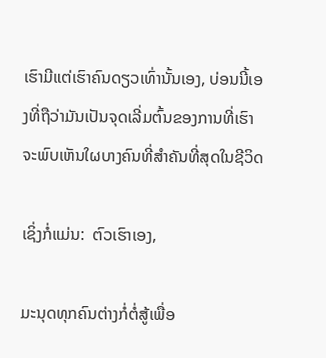ເຮົາມີແຕ່ເຮົາຄົນດຽວເທົ່ານັ້ນເອງ, ບ່ອນນີ້ເອງທີ່ຖືວ່າມັນເປັນຈຸດເລີ່ມຕົ້ນຂອງການທີ່ເຮົາຈະພົບເຫັນໃຜບາງຄົນທີ່ສຳຄັນທີ່ສຸດໃນຊີວິດ

ເຊິ່ງກໍ່ແມ່ນ:  ຕົວເຮົາເອງ,

ມະນຸດທຸກຄົນຕ່າງກໍ່ຕໍ່ສູ້ເພື່ອ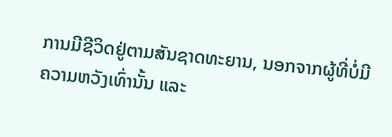ການມີຊີວິດຢູ່ຕາມສັນຊາດທະຍານ, ນອກຈາກຜູ້ທີ່ບໍ່ມີຄວາມຫວັງເທົ່ານັ້ນ ແລະ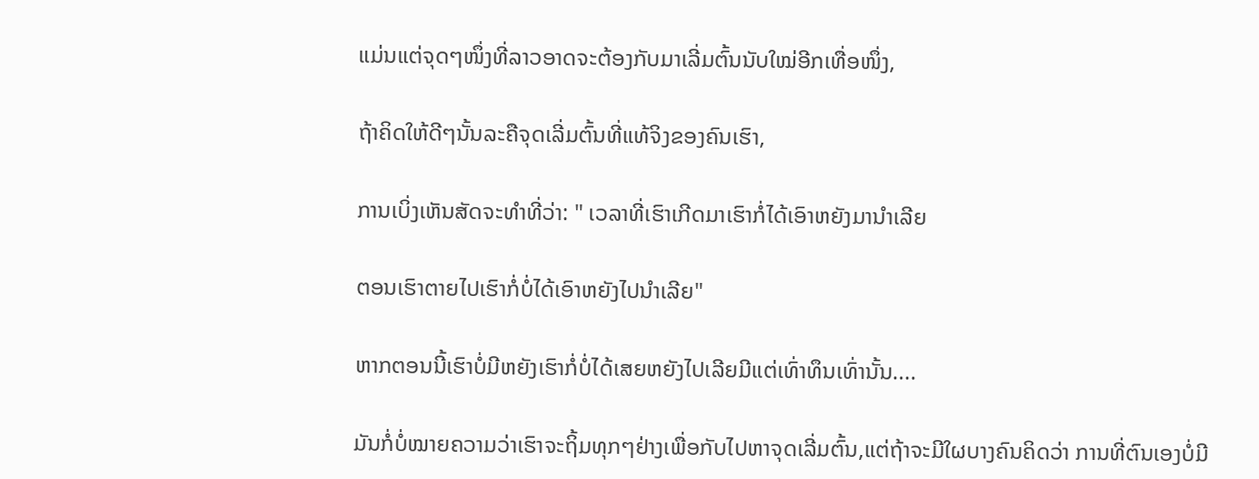ແມ່ນແຕ່ຈຸດໆໜຶ່ງທີ່ລາວອາດຈະຕ້ອງກັບມາເລີ່ມຕົ້ນນັບໃໝ່ອີກເທື່ອໜຶ່ງ,

ຖ້າຄິດໃຫ້ດີໆນັ້ນລະຄືຈຸດເລີ່ມຕົ້ນທີ່ແທ້ຈິງຂອງຄົນເຮົາ,

ການເບິ່ງເຫັນສັດຈະທຳທີ່ວ່າ: " ເວລາທີ່ເຮົາເກີດມາເຮົາກໍ່ໄດ້ເອົາຫຍັງມານຳເລີຍ

ຕອນເຮົາຕາຍໄປເຮົາກໍ່ບໍ່ໄດ້ເອົາຫຍັງໄປນຳເລີຍ"

ຫາກຕອນນີ້ເຮົາບໍ່ມີຫຍັງເຮົາກໍ່ບໍ່ໄດ້ເສຍຫຍັງໄປເລີຍມີແຕ່ເທົ່າທຶນເທົ່ານັ້ນ....

ມັນກໍ່ບໍ່ໝາຍຄວາມວ່າເຮົາຈະຖິ້ມທຸກໆຢ່າງເພື່ອກັບໄປຫາຈຸດເລີ່ມຕົ້ນ,ແຕ່ຖ້າຈະມີໃຜບາງຄົນຄິດວ່າ ການທີ່ຕົນເອງບໍ່ມີ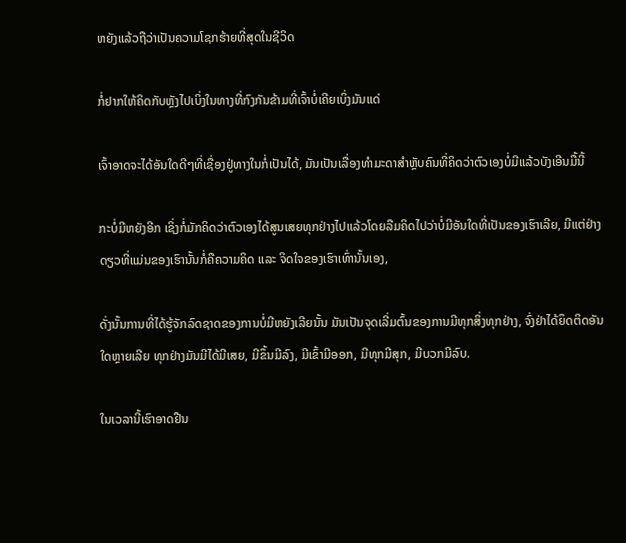ຫຍັງແລ້ວຖືວ່າເປັນຄວາມໂຊກຮ້າຍທີ່ສຸດໃນຊີວິດ

ກໍ່ຢາກໃຫ້ຄິດກັບຫຼັງໄປເບິ່ງໃນທາງທີ່ກົງກັນຂ້າມທີ່ເຈົ້າບໍ່ເຄີຍເບິ່ງມັນແດ່

ເຈົ້າອາດຈະໄດ້ອັນໃດດີໆທີ່ເຊື່ອງຢູ່ທາງໃນກໍ່ເປັນໄດ້, ມັນເປັນເລື່ອງທຳມະດາສຳຫຼັບຄົນທີ່ຄິດວ່າຕົວເອງບໍ່ມີແລ້ວບັງເອີນມື້ນີ້

ກະບໍ່ມີຫຍັງອີກ ເຊິ່ງກໍ່ມັກຄິດວ່າຕົວເອງໄດ້ສູນເສຍທຸກຢ່າງໄປແລ້ວໂດຍລືມຄິດໄປວ່າບໍ່ມີອັນໃດທີ່ເປັນຂອງເຮົາເລີຍ, ມີແຕ່ຢ່າງດຽວທີ່ແມ່ນຂອງເຮົານັ້ນກໍ່ຄືຄວາມຄິດ ແລະ ຈິດໃຈຂອງເຮົາເທົ່ານັ້ນເອງ,

ດັ່ງນັ້ນການທີ່ໄດ້ຮູ້ຈັກລົດຊາດຂອງການບໍ່ມີຫຍັງເລີຍນັ້ນ ມັນເປັນຈຸດເລີ່ມຕົ້ນຂອງການມີທຸກສິ່ງທຸກຢ່າງ, ຈົ່ງຢ່າໄດ້ຍຶດຕິດອັນໃດຫຼາຍເລີຍ ທຸກຢ່າງມັນມີໄດ້ມີເສຍ, ມີຂຶ້ນມີລົງ, ມີເຂົ້າມີອອກ, ມີທຸກມີສຸກ, ມີບວກມີລົບ.

ໃນເວລານີ້ເຮົາອາດຢືນ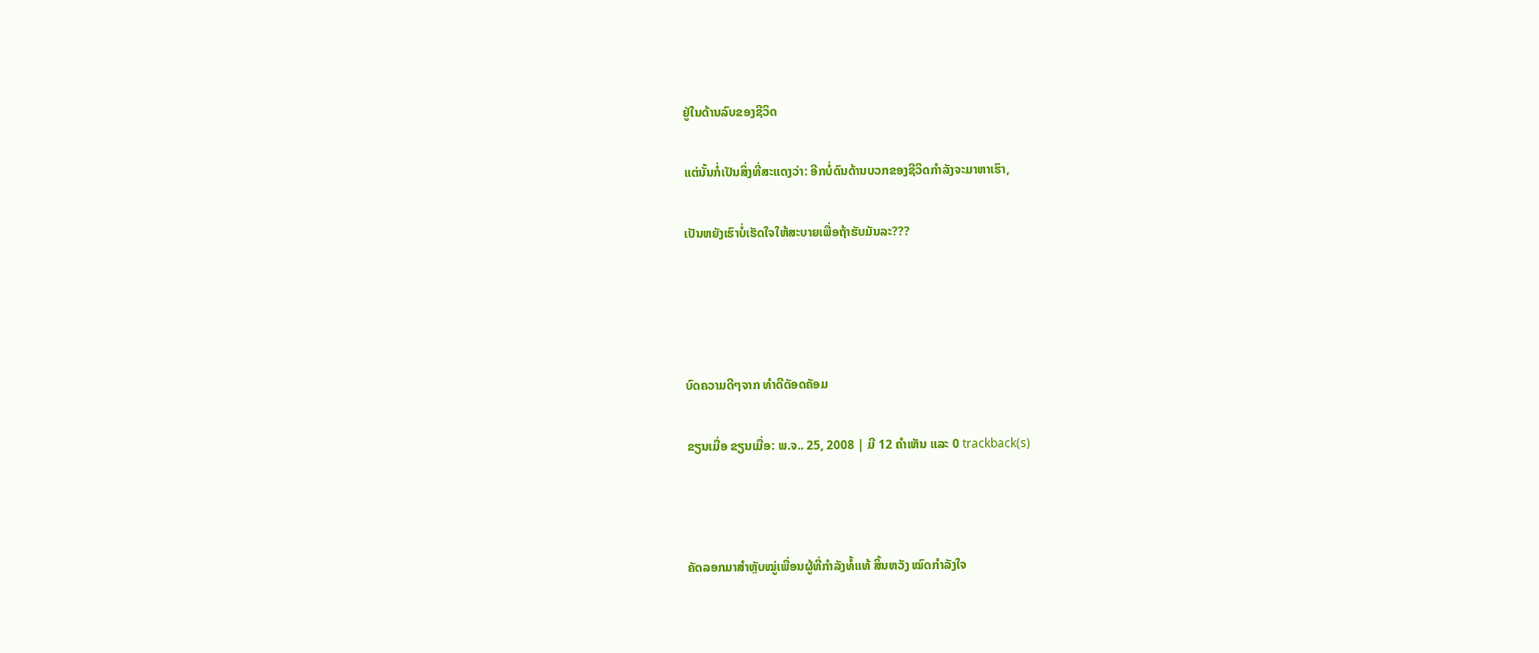ຢູ່ໃນດ້ານລົບຂອງຊີວິດ

ແຕ່ນັ້ນກໍ່ເປັນສິ່ງທີ່ສະແດງວ່າ: ອີກບໍ່ດົນດ້ານບວກຂອງຊີວິດກຳລັງຈະມາຫາເຮົາ,

ເປັນຫຍັງເຮົາບໍ່ເຮັດໃຈໃຫ້ສະບາຍເພື່ອຖ້າຮັບມັນລະ???




ບົດຄວາມດີໆຈາກ ທຳດີດັອດຄັອມ

ຂຽນເມື່ອ ຂຽນເມື່ອ: ພ.ຈ.. 25, 2008 | ມີ 12 ຄຳເຫັນ ແລະ 0 trackback(s)



ຄັດລອກມາສຳຫຼັບໝູ່ເພື່ອນຜູ້ທີ່ກຳລັງທໍ້ແທ້ ສິ້ນຫວັງ ໝົດກຳລັງໃຈ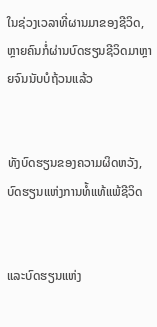ໃນຊ່ວງເວລາທີ່ຜານມາຂອງຊີວິດ, ຫຼາຍຄົນກໍ່ຜ່ານບົດຮຽນຊີວິດມາຫຼາຍຈົນນັບບໍຖ້ວນແລ້ວ


ທັງບົດຮຽນຂອງຄວາມຜິດຫວັງ, ບົດຮຽນແຫ່ງການທໍ້ແທ້ແພ້ຊີວິດ


ແລະບົດຮຽນແຫ່ງ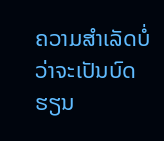ຄວາມສຳເລັດບໍ່ວ່າຈະເປັນບົດຮຽນ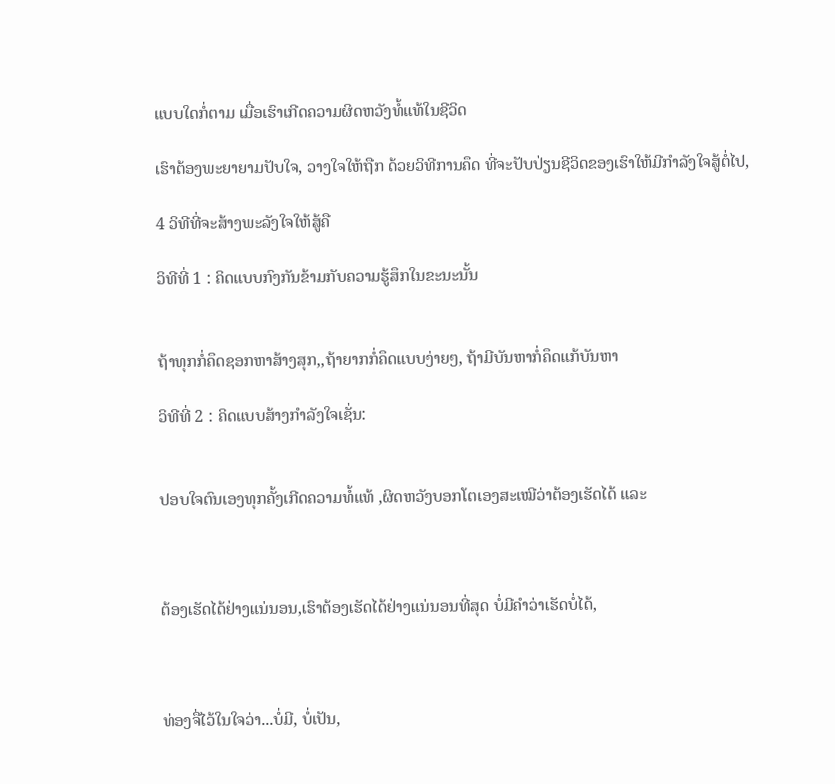ແບບໃດກໍ່ຕາມ ເມື່ອເຮົາເກີດຄວາມຜິດຫວັງທໍ້ແທ້ໃນຊີວິດ

ເຮົາຕ້ອງພະຍາຍາມປັບໃຈ, ວາງໃຈໃຫ້ຖືກ ດ້ວຍວິທີການຄຶດ ທີ່ຈະປັບປ່ຽນຊີວິດຂອງເຮົາໃຫ້ມີກຳລັງໃຈສູ້ຕໍ່ໄປ,

4 ວິທີທີ່ຈະສ້າງພະລັງໃຈໃຫ້ສູ້ຄື

ວິທີທີ່ 1 : ຄິດແບບກົງກັນຂ້າມກັບຄວາມຮູ້ສຶກໃນຂະນະນັ້ນ


ຖ້າທຸກກໍ່ຄຶດຊອກຫາສ້າງສຸກ,,ຖ້າຍາກກໍ່ຄຶດແບບງ່າຍໆ, ຖ້າມີບັນຫາກໍ່ຄຶດແກ້ບັນຫາ

ວິທີທີ່ 2 : ຄິດແບບສ້າງກຳລັງໃຈເຊັ່ນ:


ປອບໃຈຕົນເອງທຸກຄັ້ງເກີດຄວາມທໍ້ແທ້ ,ຜິດຫວັງບອກໂຕເອງສະເໝີວ່າຕ້ອງເຮັດໄດ້ ແລະ



ຕ້ອງເຮັດໄດ້ຢ່າງແນ່ນອນ,ເຮົາຕ້ອງເຮັດໄດ້ຢ່າງແນ່ນອນທີ່ສຸດ ບໍ່ມີຄຳວ່າເຮັດບໍ່ໄດ້,



ທ່ອງຈື່ໄວ້ໃນໃຈວ່າ...ບໍ່ມີ, ບໍ່ເປັນ,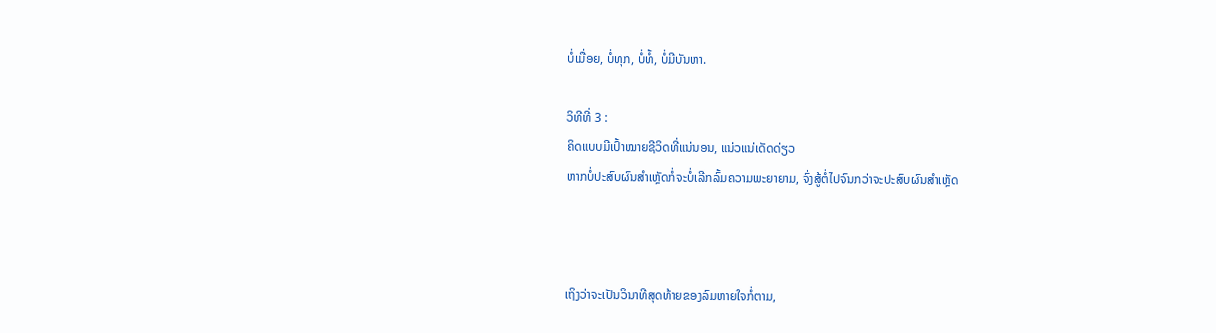ບໍ່ເມື່ອຍ, ບໍ່ທຸກ, ບໍ່ທໍ້, ບໍ່ມີບັນຫາ.

ວິທີທີ່ 3 :
ຄິດແບບມີເປົ້າໝາຍຊີວິດທີ່ແນ່ນອນ, ແນ່ວແນ່ເດັດດ່ຽວ
ຫາກບໍ່ປະສົບຜົນສຳເຫຼັດກໍ່ຈະບໍ່ເລີກລົ້ມຄວາມພະຍາຍາມ, ຈົ່ງສູ້ຕໍ່ໄປຈົນກວ່າຈະປະສົບຜົນສຳເຫຼັດ



ເຖິງວ່າຈະເປັນວິນາທີສຸດທ້າຍຂອງລົມຫາຍໃຈກໍ່ຕາມ,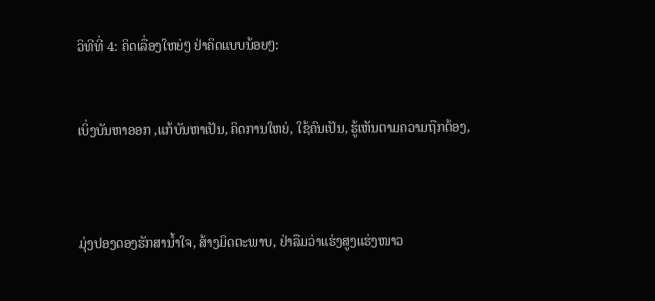ວິທີທີ່ 4: ຄິດເລື່ອງໃຫຍ່ໆ ຢ່າຄິດແບບນ້ອຍໆ:


ເບິ່ງບັນຫາອອກ ,ແກ້ບັນຫາເປັນ, ຄິດການໃຫຍ່, ໃຊ້ຄົນເປັນ, ຮູ້ເຫັນຕາມຄວາມຖືກຕ້ອງ,



ມຸ່ງປອງດອງຮັກສານ້ຳໃຈ, ສ້າງມິດຕະພາບ, ຢ່າລືມວ່າແຮ່ງສູງແຮ່ງໜາວ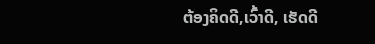ຕ້ອງຄິດດີ,ເວົ້າດີ, ເຮັດດີ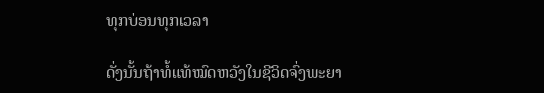ທຸກບ່ອນທຸກເວລາ

ດັ່ງນັ້ນຖ້າທໍ້ແທ້ໝົດຫວັງໃນຊີວິດຈົ່ງພະຍາ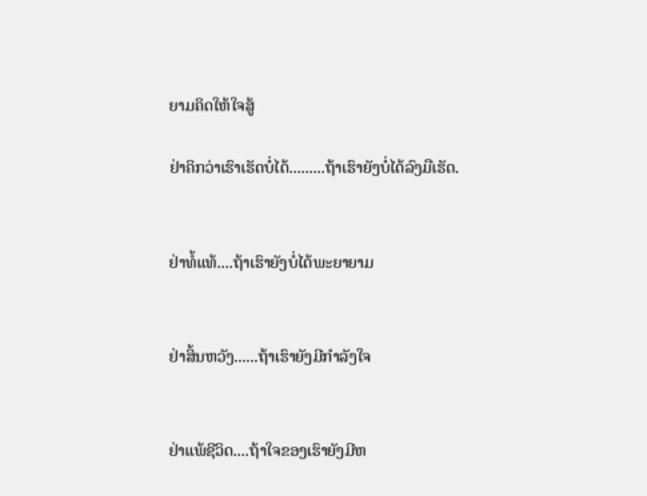ຍາມຄິດໃຫ້ໃຈສູ້

ຢ່າຄິກວ່າເຮົາເຮັດບໍ່ໄດ້.........ຖ້າເຮົາຍັງບໍ່ໄດ້ລົງມືເຮັດ.


ຢ່າທໍ້ແທ້....ຖ້າເຮົາຍັງບໍ່ໄດ້ພະຍາຍາມ


ຢ່າສິ້ນຫວັງ......ຖ້າເຮົາຍັງມີກຳລັງໃຈ


ຢ່າແພ້ຊີວິດ....ຖ້າໃຈຂອງເຮົາຍັງມີຫ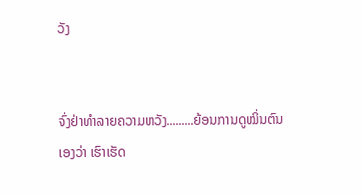ວັງ


ຈົ່ງຢ່າທຳລາຍຄວາມຫວັງ.........ຍ້ອນການດູໝິ່ນຕົນເອງວ່າ ເຮົາເຮັດ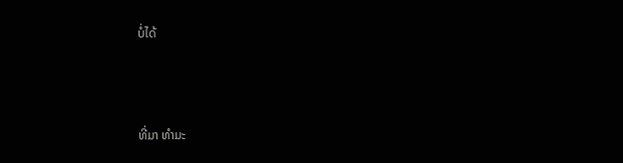ບໍ່ໄດ້



ທີ່ມາ ທຳມະ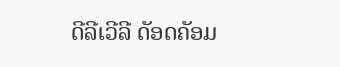ດີລີເວີລີ ດັອດຄັອມ